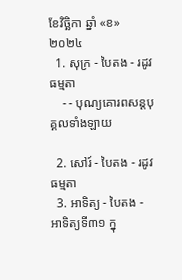ខែវិច្ឆិកា ឆ្នាំ «ខ» ២០២៤
  1. សុក្រ - បៃតង - រដូវធម្មតា
    - - បុណ្យគោរពសន្ដបុគ្គលទាំងឡាយ

  2. សៅរ៍ - បៃតង - រដូវធម្មតា
  3. អាទិត្យ - បៃតង - អាទិត្យទី៣១ ក្នុ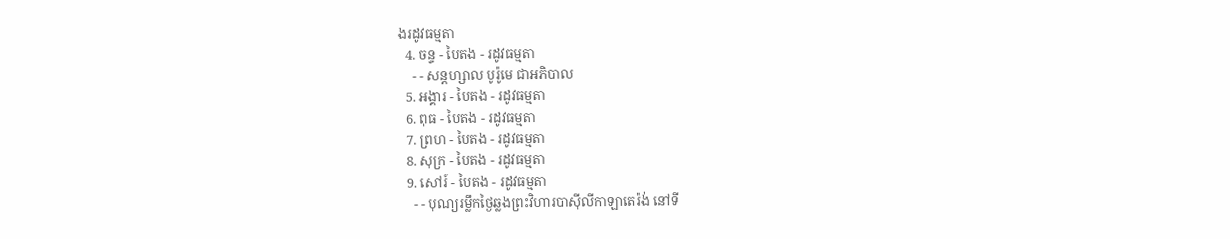ងរដូវធម្មតា
  4. ចន្ទ - បៃតង - រដូវធម្មតា
    - - សន្ដហ្សាល បូរ៉ូមេ ជាអភិបាល
  5. អង្គារ - បៃតង - រដូវធម្មតា
  6. ពុធ - បៃតង - រដូវធម្មតា
  7. ព្រហ - បៃតង - រដូវធម្មតា
  8. សុក្រ - បៃតង - រដូវធម្មតា
  9. សៅរ៍ - បៃតង - រដូវធម្មតា
    - - បុណ្យរម្លឹកថ្ងៃឆ្លងព្រះវិហារបាស៊ីលីកាឡាតេរ៉ង់ នៅទី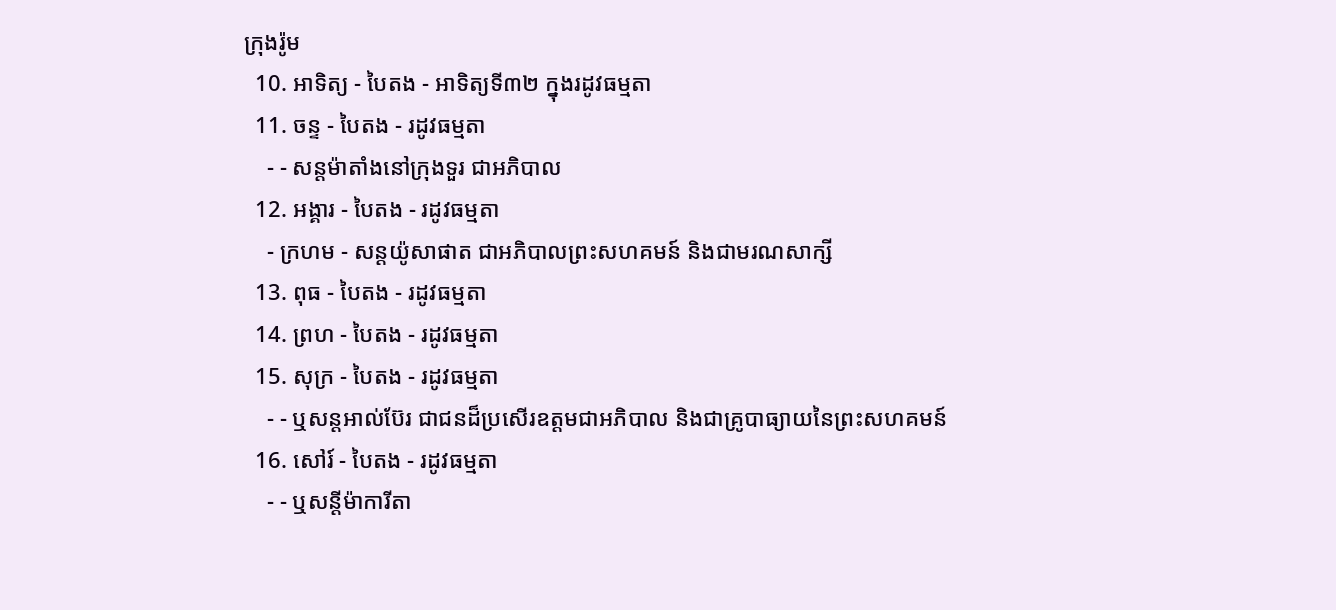ក្រុងរ៉ូម
  10. អាទិត្យ - បៃតង - អាទិត្យទី៣២ ក្នុងរដូវធម្មតា
  11. ចន្ទ - បៃតង - រដូវធម្មតា
    - - សន្ដម៉ាតាំងនៅក្រុងទួរ ជាអភិបាល
  12. អង្គារ - បៃតង - រដូវធម្មតា
    - ក្រហម - សន្ដយ៉ូសាផាត ជាអភិបាលព្រះសហគមន៍ និងជាមរណសាក្សី
  13. ពុធ - បៃតង - រដូវធម្មតា
  14. ព្រហ - បៃតង - រដូវធម្មតា
  15. សុក្រ - បៃតង - រដូវធម្មតា
    - - ឬសន្ដអាល់ប៊ែរ ជាជនដ៏ប្រសើរឧត្ដមជាអភិបាល និងជាគ្រូបាធ្យាយនៃព្រះសហគមន៍
  16. សៅរ៍ - បៃតង - រដូវធម្មតា
    - - ឬសន្ដីម៉ាការីតា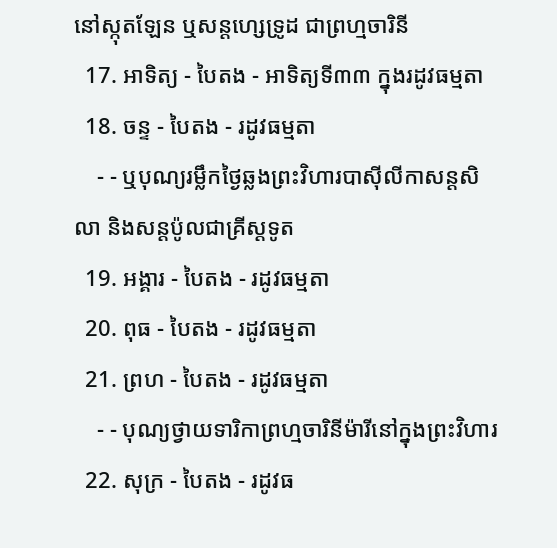នៅស្កុតឡែន ឬសន្ដហ្សេទ្រូដ ជាព្រហ្មចារិនី
  17. អាទិត្យ - បៃតង - អាទិត្យទី៣៣ ក្នុងរដូវធម្មតា
  18. ចន្ទ - បៃតង - រដូវធម្មតា
    - - ឬបុណ្យរម្លឹកថ្ងៃឆ្លងព្រះវិហារបាស៊ីលីកាសន្ដសិលា និងសន្ដប៉ូលជាគ្រីស្ដទូត
  19. អង្គារ - បៃតង - រដូវធម្មតា
  20. ពុធ - បៃតង - រដូវធម្មតា
  21. ព្រហ - បៃតង - រដូវធម្មតា
    - - បុណ្យថ្វាយទារិកាព្រហ្មចារិនីម៉ារីនៅក្នុងព្រះវិហារ
  22. សុក្រ - បៃតង - រដូវធ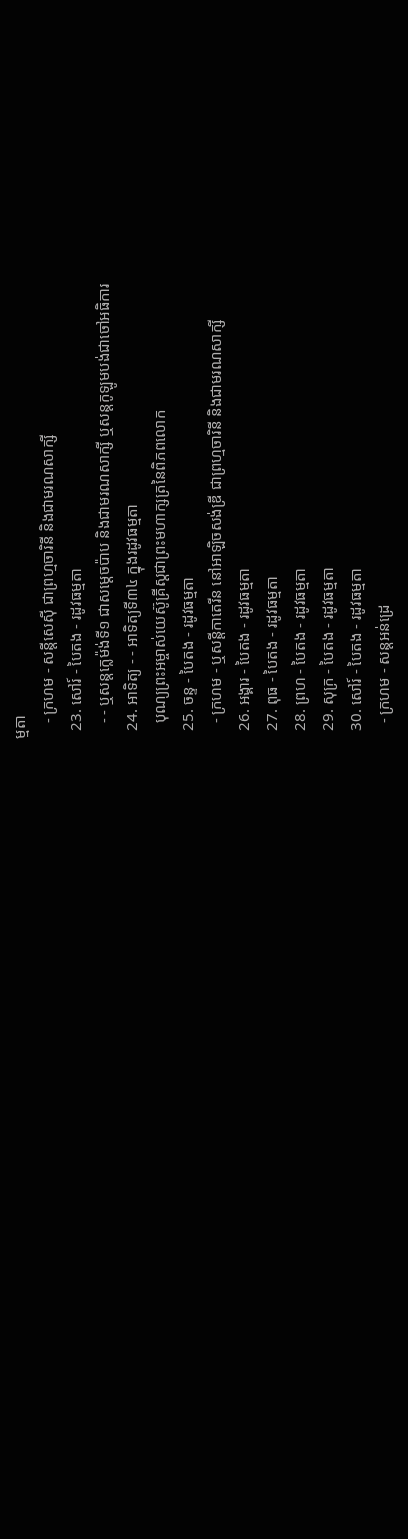ម្មតា
    - ក្រហម - សន្ដីសេស៊ី ជាព្រហ្មចារិនី និងជាមរណសាក្សី
  23. សៅរ៍ - បៃតង - រដូវធម្មតា
    - - ឬសន្ដក្លេម៉ង់ទី១ ជាសម្ដេចប៉ាប និងជាមរណសាក្សី ឬសន្ដកូឡូមបង់ជាចៅអធិការ
  24. អាទិត្យ - - អាទិត្យទី៣៤ ក្នុងរដូវធម្មតា
    បុណ្យព្រះអម្ចាស់យេស៊ូគ្រីស្ដជាព្រះមហាក្សត្រនៃពិភពលោក
  25. ចន្ទ - បៃតង - រដូវធម្មតា
    - ក្រហម - ឬសន្ដីកាតេរីន នៅអាឡិចសង់ឌ្រី ជាព្រហ្មចារិនី និងជាមរណសាក្សី
  26. អង្គារ - បៃតង - រដូវធម្មតា
  27. ពុធ - បៃតង - រដូវធម្មតា
  28. ព្រហ - បៃតង - រដូវធម្មតា
  29. សុក្រ - បៃតង - រដូវធម្មតា
  30. សៅរ៍ - បៃតង - រដូវធម្មតា
    - ក្រហម - សន្ដអន់ដ្រេ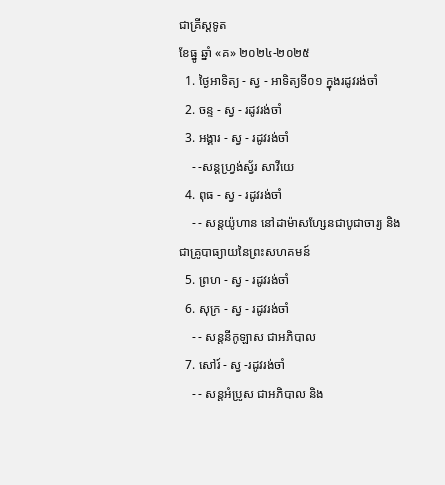ជាគ្រីស្ដទូត
ខែធ្នូ ឆ្នាំ «គ» ២០២៤-២០២៥
  1. ថ្ងៃអាទិត្យ - ស្វ - អាទិត្យទី០១ ក្នុងរដូវរង់ចាំ
  2. ចន្ទ - ស្វ - រដូវរង់ចាំ
  3. អង្គារ - ស្វ - រដូវរង់ចាំ
    - -សន្ដហ្វ្រង់ស្វ័រ សាវីយេ
  4. ពុធ - ស្វ - រដូវរង់ចាំ
    - - សន្ដយ៉ូហាន នៅដាម៉ាសហ្សែនជាបូជាចារ្យ និងជាគ្រូបាធ្យាយនៃព្រះសហគមន៍
  5. ព្រហ - ស្វ - រដូវរង់ចាំ
  6. សុក្រ - ស្វ - រដូវរង់ចាំ
    - - សន្ដនីកូឡាស ជាអភិបាល
  7. សៅរ៍ - ស្វ -រដូវរង់ចាំ
    - - សន្ដអំប្រូស ជាអភិបាល និង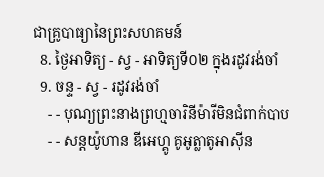ជាគ្រូបាធ្យានៃព្រះសហគមន៍
  8. ថ្ងៃអាទិត្យ - ស្វ - អាទិត្យទី០២ ក្នុងរដូវរង់ចាំ
  9. ចន្ទ - ស្វ - រដូវរង់ចាំ
    - - បុណ្យព្រះនាងព្រហ្មចារិនីម៉ារីមិនជំពាក់បាប
    - - សន្ដយ៉ូហាន ឌីអេហ្គូ គូអូត្លាតូអាស៊ីន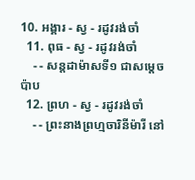10. អង្គារ - ស្វ - រដូវរង់ចាំ
  11. ពុធ - ស្វ - រដូវរង់ចាំ
    - - សន្ដដាម៉ាសទី១ ជាសម្ដេចប៉ាប
  12. ព្រហ - ស្វ - រដូវរង់ចាំ
    - - ព្រះនាងព្រហ្មចារិនីម៉ារី នៅ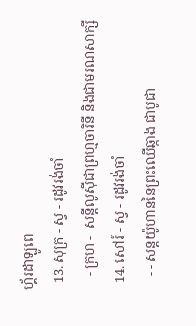ហ្គ័រដាឡូពេ
  13. សុក្រ - ស្វ - រដូវរង់ចាំ
    - ក្រហ -  សន្ដីលូស៊ីជាព្រហ្មចារិនី និងជាមរណសាក្សី
  14. សៅរ៍ - ស្វ - រដូវរង់ចាំ
    - - សន្ដយ៉ូហាននៃព្រះឈើឆ្កាង ជាបូជា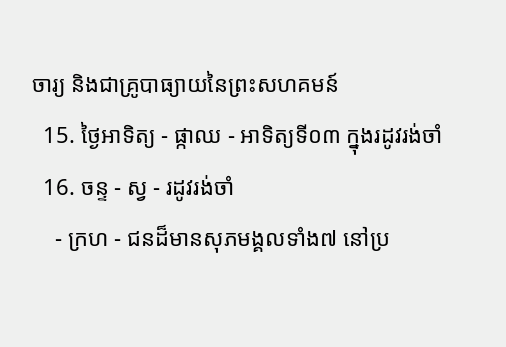ចារ្យ និងជាគ្រូបាធ្យាយនៃព្រះសហគមន៍
  15. ថ្ងៃអាទិត្យ - ផ្កាឈ - អាទិត្យទី០៣ ក្នុងរដូវរង់ចាំ
  16. ចន្ទ - ស្វ - រដូវរង់ចាំ
    - ក្រហ - ជនដ៏មានសុភមង្គលទាំង៧ នៅប្រ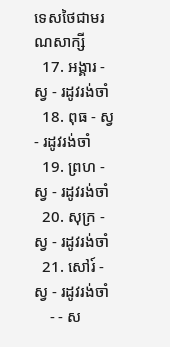ទេសថៃជាមរណសាក្សី
  17. អង្គារ - ស្វ - រដូវរង់ចាំ
  18. ពុធ - ស្វ - រដូវរង់ចាំ
  19. ព្រហ - ស្វ - រដូវរង់ចាំ
  20. សុក្រ - ស្វ - រដូវរង់ចាំ
  21. សៅរ៍ - ស្វ - រដូវរង់ចាំ
    - - ស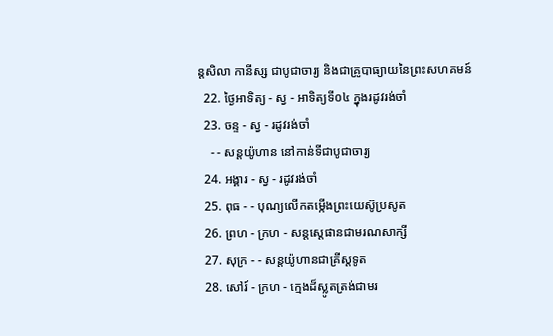ន្ដសិលា កានីស្ស ជាបូជាចារ្យ និងជាគ្រូបាធ្យាយនៃព្រះសហគមន៍
  22. ថ្ងៃអាទិត្យ - ស្វ - អាទិត្យទី០៤ ក្នុងរដូវរង់ចាំ
  23. ចន្ទ - ស្វ - រដូវរង់ចាំ
    - - សន្ដយ៉ូហាន នៅកាន់ទីជាបូជាចារ្យ
  24. អង្គារ - ស្វ - រដូវរង់ចាំ
  25. ពុធ - - បុណ្យលើកតម្កើងព្រះយេស៊ូប្រសូត
  26. ព្រហ - ក្រហ - សន្តស្តេផានជាមរណសាក្សី
  27. សុក្រ - - សន្តយ៉ូហានជាគ្រីស្តទូត
  28. សៅរ៍ - ក្រហ - ក្មេងដ៏ស្លូតត្រង់ជាមរ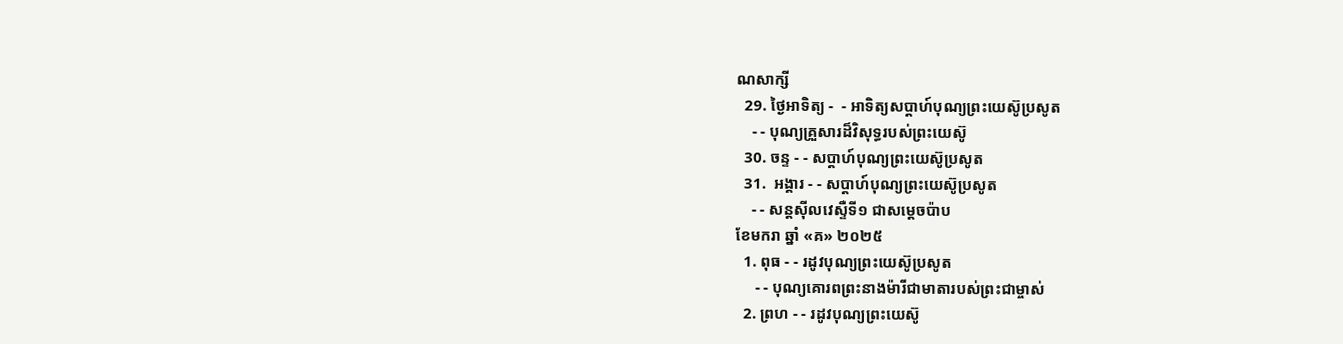ណសាក្សី
  29. ថ្ងៃអាទិត្យ -  - អាទិត្យសប្ដាហ៍បុណ្យព្រះយេស៊ូប្រសូត
    - - បុណ្យគ្រួសារដ៏វិសុទ្ធរបស់ព្រះយេស៊ូ
  30. ចន្ទ - - សប្ដាហ៍បុណ្យព្រះយេស៊ូប្រសូត
  31.  អង្គារ - - សប្ដាហ៍បុណ្យព្រះយេស៊ូប្រសូត
    - - សន្ដស៊ីលវេស្ទឺទី១ ជាសម្ដេចប៉ាប
ខែមករា ឆ្នាំ «គ» ២០២៥
  1. ពុធ - - រដូវបុណ្យព្រះយេស៊ូប្រសូត
     - - បុណ្យគោរពព្រះនាងម៉ារីជាមាតារបស់ព្រះជាម្ចាស់
  2. ព្រហ - - រដូវបុណ្យព្រះយេស៊ូ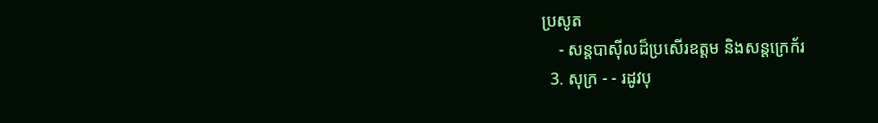ប្រសូត
    - សន្ដបាស៊ីលដ៏ប្រសើរឧត្ដម និងសន្ដក្រេក័រ
  3. សុក្រ - - រដូវបុ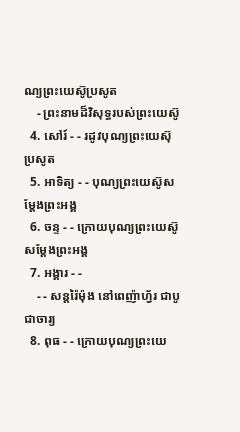ណ្យព្រះយេស៊ូប្រសូត
    - ព្រះនាមដ៏វិសុទ្ធរបស់ព្រះយេស៊ូ
  4. សៅរ៍ - - រដូវបុណ្យព្រះយេស៊ុប្រសូត
  5. អាទិត្យ - - បុណ្យព្រះយេស៊ូសម្ដែងព្រះអង្គ
  6. ចន្ទ - - ក្រោយបុណ្យព្រះយេស៊ូសម្ដែងព្រះអង្គ
  7. អង្គារ - -
    - - សន្ដរ៉ៃម៉ុង នៅពេញ៉ាហ្វ័រ ជាបូជាចារ្យ
  8. ពុធ - - ក្រោយបុណ្យព្រះយេ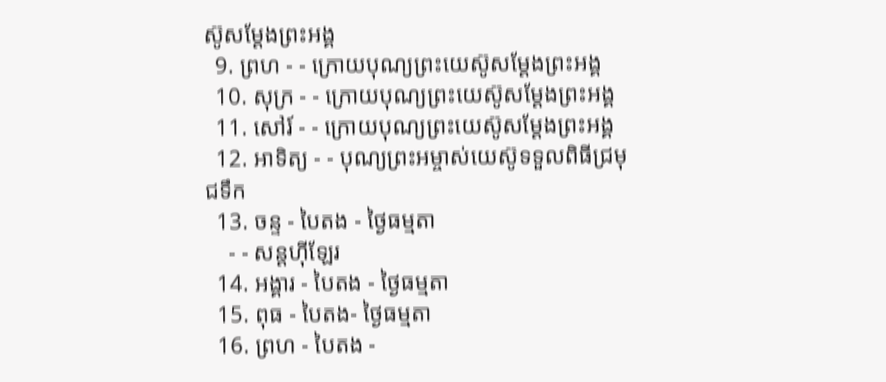ស៊ូសម្ដែងព្រះអង្គ
  9. ព្រហ - - ក្រោយបុណ្យព្រះយេស៊ូសម្ដែងព្រះអង្គ
  10. សុក្រ - - ក្រោយបុណ្យព្រះយេស៊ូសម្ដែងព្រះអង្គ
  11. សៅរ៍ - - ក្រោយបុណ្យព្រះយេស៊ូសម្ដែងព្រះអង្គ
  12. អាទិត្យ - - បុណ្យព្រះអម្ចាស់យេស៊ូទទួលពិធីជ្រមុជទឹក
  13. ចន្ទ - បៃតង - ថ្ងៃធម្មតា
    - - សន្ដហ៊ីឡែរ
  14. អង្គារ - បៃតង - ថ្ងៃធម្មតា
  15. ពុធ - បៃតង- ថ្ងៃធម្មតា
  16. ព្រហ - បៃតង -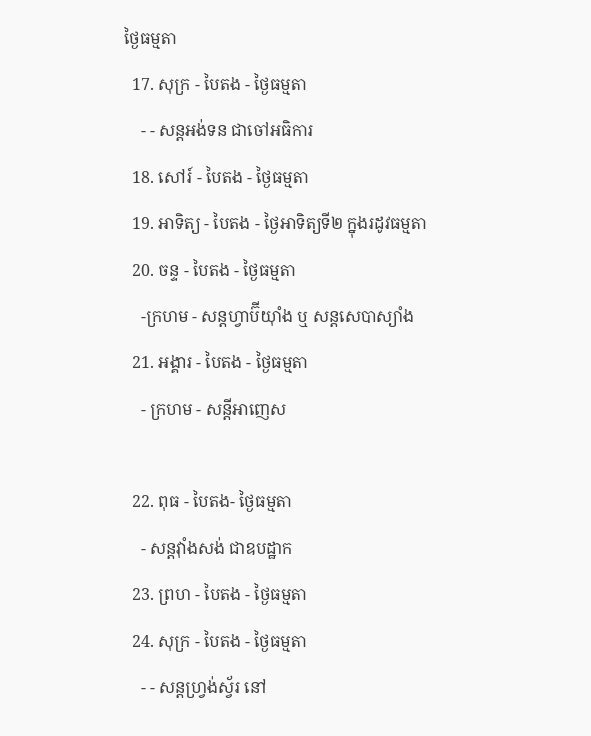ថ្ងៃធម្មតា
  17. សុក្រ - បៃតង - ថ្ងៃធម្មតា
    - - សន្ដអង់ទន ជាចៅអធិការ
  18. សៅរ៍ - បៃតង - ថ្ងៃធម្មតា
  19. អាទិត្យ - បៃតង - ថ្ងៃអាទិត្យទី២ ក្នុងរដូវធម្មតា
  20. ចន្ទ - បៃតង - ថ្ងៃធម្មតា
    -ក្រហម - សន្ដហ្វាប៊ីយ៉ាំង ឬ សន្ដសេបាស្យាំង
  21. អង្គារ - បៃតង - ថ្ងៃធម្មតា
    - ក្រហម - សន្ដីអាញេស

  22. ពុធ - បៃតង- ថ្ងៃធម្មតា
    - សន្ដវ៉ាំងសង់ ជាឧបដ្ឋាក
  23. ព្រហ - បៃតង - ថ្ងៃធម្មតា
  24. សុក្រ - បៃតង - ថ្ងៃធម្មតា
    - - សន្ដហ្វ្រង់ស្វ័រ នៅ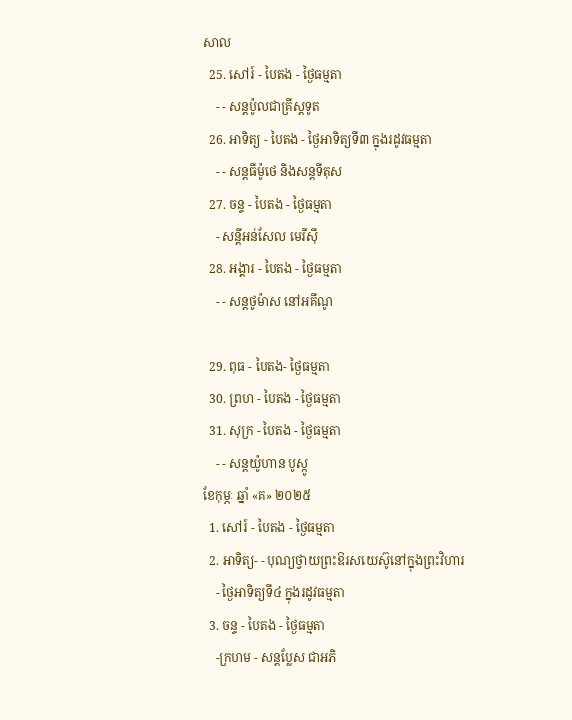សាល
  25. សៅរ៍ - បៃតង - ថ្ងៃធម្មតា
    - - សន្ដប៉ូលជាគ្រីស្ដទូត
  26. អាទិត្យ - បៃតង - ថ្ងៃអាទិត្យទី៣ ក្នុងរដូវធម្មតា
    - - សន្ដធីម៉ូថេ និងសន្ដទីតុស
  27. ចន្ទ - បៃតង - ថ្ងៃធម្មតា
    - សន្ដីអន់សែល មេរីស៊ី
  28. អង្គារ - បៃតង - ថ្ងៃធម្មតា
    - - សន្ដថូម៉ាស នៅអគីណូ

  29. ពុធ - បៃតង- ថ្ងៃធម្មតា
  30. ព្រហ - បៃតង - ថ្ងៃធម្មតា
  31. សុក្រ - បៃតង - ថ្ងៃធម្មតា
    - - សន្ដយ៉ូហាន បូស្កូ
ខែកុម្ភៈ ឆ្នាំ «គ» ២០២៥
  1. សៅរ៍ - បៃតង - ថ្ងៃធម្មតា
  2. អាទិត្យ- - បុណ្យថ្វាយព្រះឱរសយេស៊ូនៅក្នុងព្រះវិហារ
    - ថ្ងៃអាទិត្យទី៤ ក្នុងរដូវធម្មតា
  3. ចន្ទ - បៃតង - ថ្ងៃធម្មតា
    -ក្រហម - សន្ដប្លែស ជាអភិ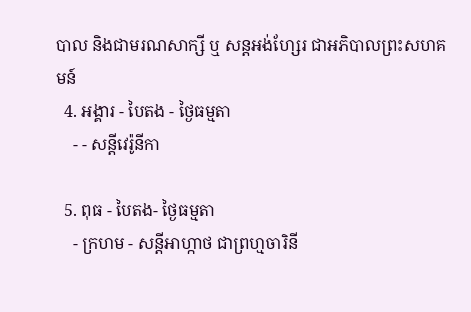បាល និងជាមរណសាក្សី ឬ សន្ដអង់ហ្សែរ ជាអភិបាលព្រះសហគមន៍
  4. អង្គារ - បៃតង - ថ្ងៃធម្មតា
    - - សន្ដីវេរ៉ូនីកា

  5. ពុធ - បៃតង- ថ្ងៃធម្មតា
    - ក្រហម - សន្ដីអាហ្កាថ ជាព្រហ្មចារិនី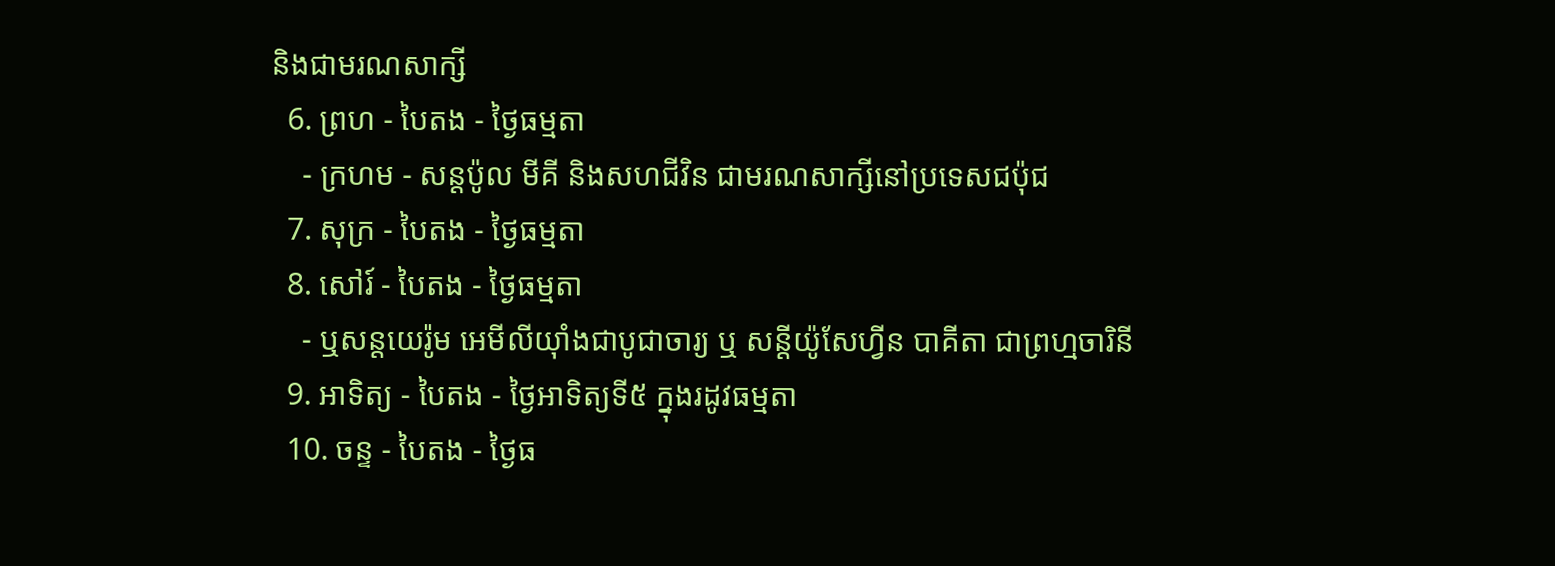និងជាមរណសាក្សី
  6. ព្រហ - បៃតង - ថ្ងៃធម្មតា
    - ក្រហម - សន្ដប៉ូល មីគី និងសហជីវិន ជាមរណសាក្សីនៅប្រទេសជប៉ុជ
  7. សុក្រ - បៃតង - ថ្ងៃធម្មតា
  8. សៅរ៍ - បៃតង - ថ្ងៃធម្មតា
    - ឬសន្ដយេរ៉ូម អេមីលីយ៉ាំងជាបូជាចារ្យ ឬ សន្ដីយ៉ូសែហ្វីន បាគីតា ជាព្រហ្មចារិនី
  9. អាទិត្យ - បៃតង - ថ្ងៃអាទិត្យទី៥ ក្នុងរដូវធម្មតា
  10. ចន្ទ - បៃតង - ថ្ងៃធ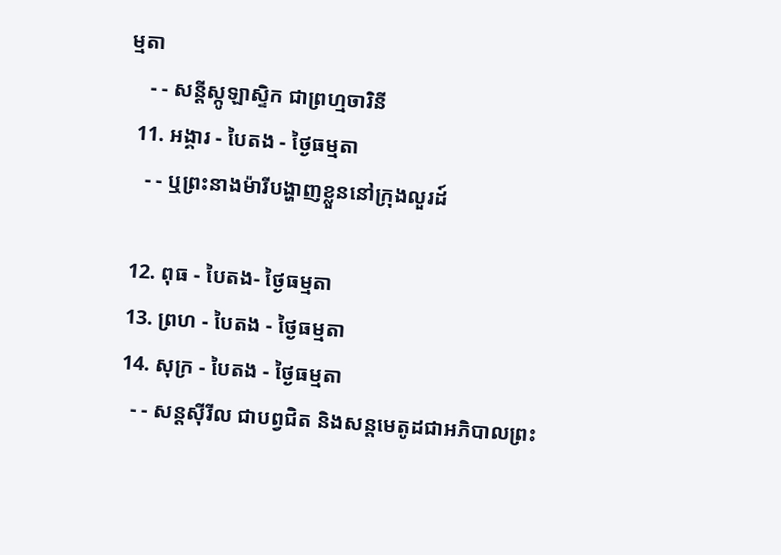ម្មតា
    - - សន្ដីស្កូឡាស្ទិក ជាព្រហ្មចារិនី
  11. អង្គារ - បៃតង - ថ្ងៃធម្មតា
    - - ឬព្រះនាងម៉ារីបង្ហាញខ្លួននៅក្រុងលួរដ៍

  12. ពុធ - បៃតង- ថ្ងៃធម្មតា
  13. ព្រហ - បៃតង - ថ្ងៃធម្មតា
  14. សុក្រ - បៃតង - ថ្ងៃធម្មតា
    - - សន្ដស៊ីរីល ជាបព្វជិត និងសន្ដមេតូដជាអភិបាលព្រះ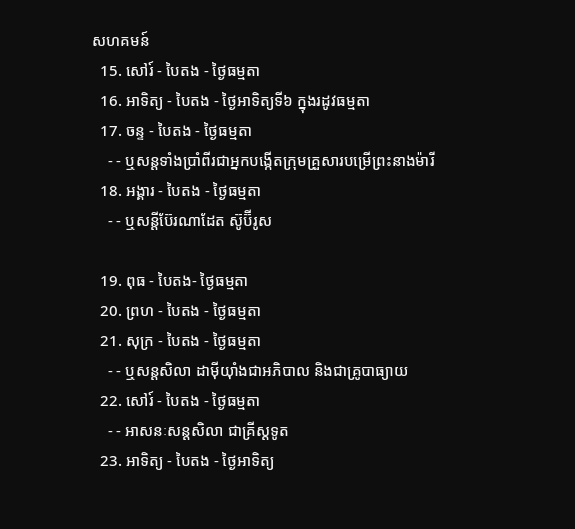សហគមន៍
  15. សៅរ៍ - បៃតង - ថ្ងៃធម្មតា
  16. អាទិត្យ - បៃតង - ថ្ងៃអាទិត្យទី៦ ក្នុងរដូវធម្មតា
  17. ចន្ទ - បៃតង - ថ្ងៃធម្មតា
    - - ឬសន្ដទាំងប្រាំពីរជាអ្នកបង្កើតក្រុមគ្រួសារបម្រើព្រះនាងម៉ារី
  18. អង្គារ - បៃតង - ថ្ងៃធម្មតា
    - - ឬសន្ដីប៊ែរណាដែត ស៊ូប៊ីរូស

  19. ពុធ - បៃតង- ថ្ងៃធម្មតា
  20. ព្រហ - បៃតង - ថ្ងៃធម្មតា
  21. សុក្រ - បៃតង - ថ្ងៃធម្មតា
    - - ឬសន្ដសិលា ដាម៉ីយ៉ាំងជាអភិបាល និងជាគ្រូបាធ្យាយ
  22. សៅរ៍ - បៃតង - ថ្ងៃធម្មតា
    - - អាសនៈសន្ដសិលា ជាគ្រីស្ដទូត
  23. អាទិត្យ - បៃតង - ថ្ងៃអាទិត្យ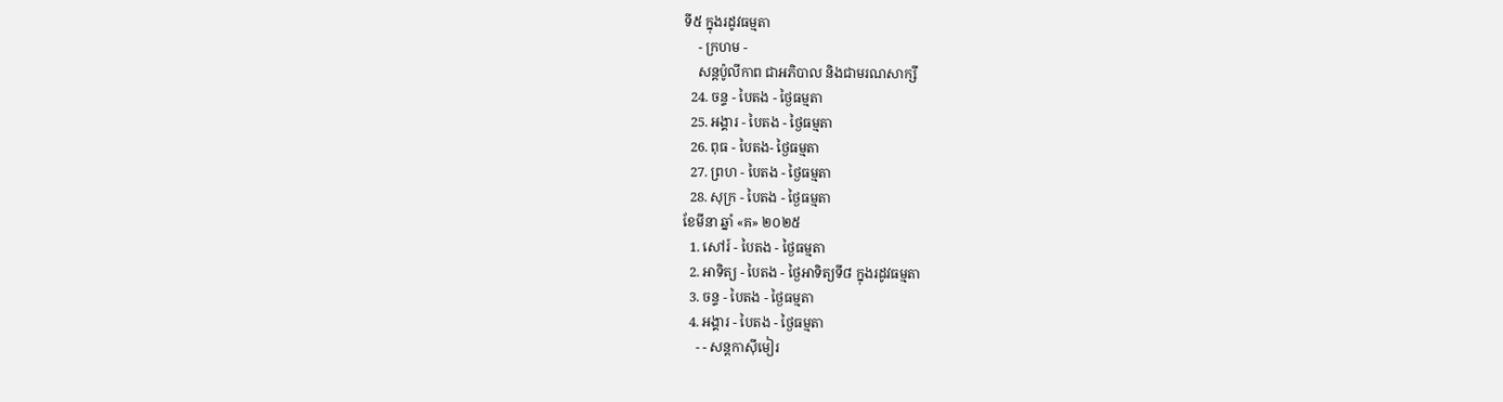ទី៥ ក្នុងរដូវធម្មតា
    - ក្រហម -
    សន្ដប៉ូលីកាព ជាអភិបាល និងជាមរណសាក្សី
  24. ចន្ទ - បៃតង - ថ្ងៃធម្មតា
  25. អង្គារ - បៃតង - ថ្ងៃធម្មតា
  26. ពុធ - បៃតង- ថ្ងៃធម្មតា
  27. ព្រហ - បៃតង - ថ្ងៃធម្មតា
  28. សុក្រ - បៃតង - ថ្ងៃធម្មតា
ខែមីនា ឆ្នាំ «គ» ២០២៥
  1. សៅរ៍ - បៃតង - ថ្ងៃធម្មតា
  2. អាទិត្យ - បៃតង - ថ្ងៃអាទិត្យទី៨ ក្នុងរដូវធម្មតា
  3. ចន្ទ - បៃតង - ថ្ងៃធម្មតា
  4. អង្គារ - បៃតង - ថ្ងៃធម្មតា
    - - សន្ដកាស៊ីមៀរ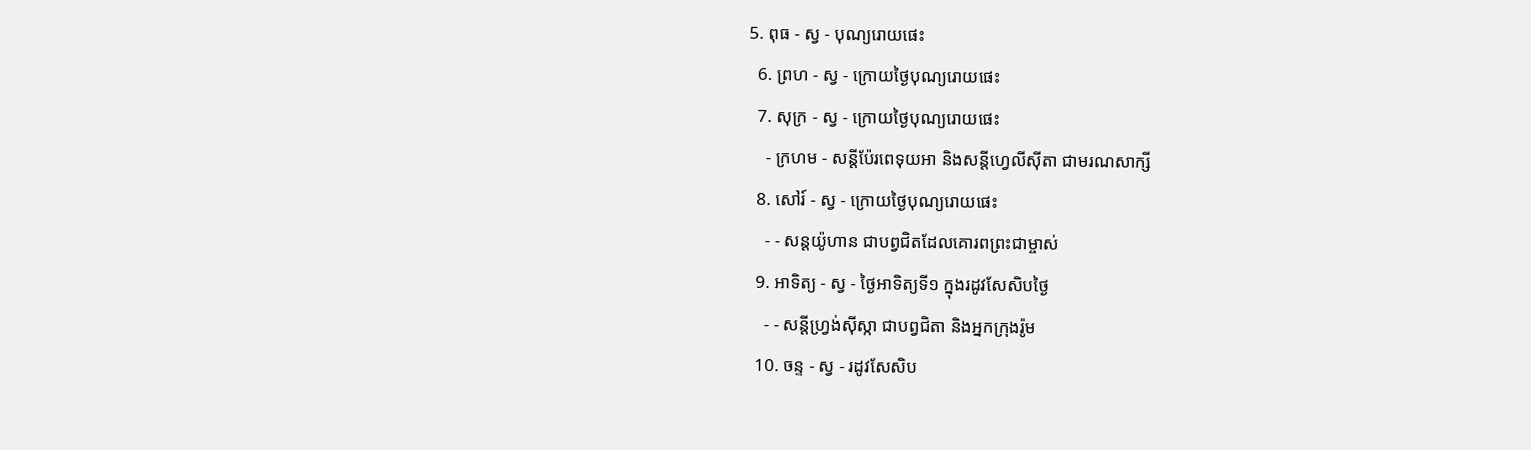5. ពុធ - ស្វ - បុណ្យរោយផេះ
  6. ព្រហ - ស្វ - ក្រោយថ្ងៃបុណ្យរោយផេះ
  7. សុក្រ - ស្វ - ក្រោយថ្ងៃបុណ្យរោយផេះ
    - ក្រហម - សន្ដីប៉ែរពេទុយអា និងសន្ដីហ្វេលីស៊ីតា ជាមរណសាក្សី
  8. សៅរ៍ - ស្វ - ក្រោយថ្ងៃបុណ្យរោយផេះ
    - - សន្ដយ៉ូហាន ជាបព្វជិតដែលគោរពព្រះជាម្ចាស់
  9. អាទិត្យ - ស្វ - ថ្ងៃអាទិត្យទី១ ក្នុងរដូវសែសិបថ្ងៃ
    - - សន្ដីហ្វ្រង់ស៊ីស្កា ជាបព្វជិតា និងអ្នកក្រុងរ៉ូម
  10. ចន្ទ - ស្វ - រដូវសែសិប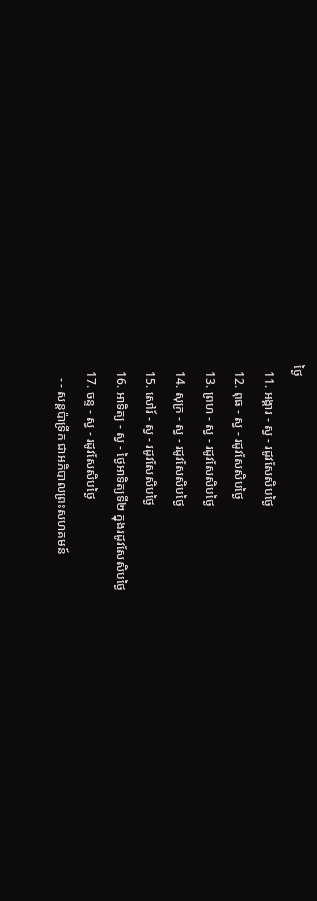ថ្ងៃ
  11. អង្គារ - ស្វ - រដូវសែសិបថ្ងៃ
  12. ពុធ - ស្វ - រដូវសែសិបថ្ងៃ
  13. ព្រហ - ស្វ - រដូវសែសិបថ្ងៃ
  14. សុក្រ - ស្វ - រដូវសែសិបថ្ងៃ
  15. សៅរ៍ - ស្វ - រដូវសែសិបថ្ងៃ
  16. អាទិត្យ - ស្វ - ថ្ងៃអាទិត្យទី២ ក្នុងរដូវសែសិបថ្ងៃ
  17. ចន្ទ - ស្វ - រដូវសែសិបថ្ងៃ
    - - សន្ដប៉ាទ្រីក ជាអភិបាលព្រះសហគមន៍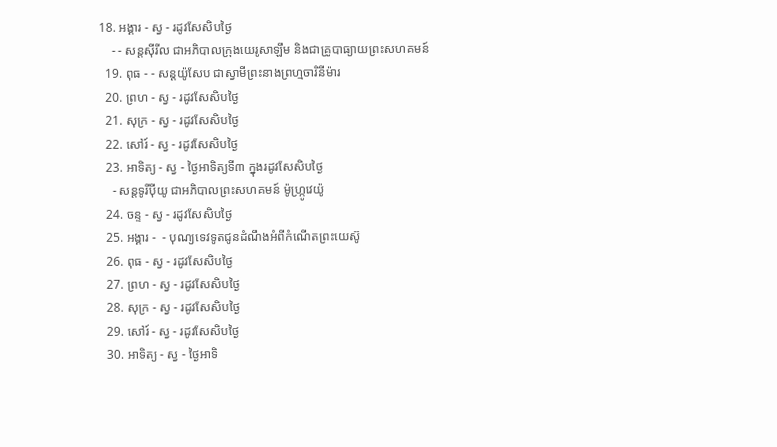18. អង្គារ - ស្វ - រដូវសែសិបថ្ងៃ
    - - សន្ដស៊ីរីល ជាអភិបាលក្រុងយេរូសាឡឹម និងជាគ្រូបាធ្យាយព្រះសហគមន៍
  19. ពុធ - - សន្ដយ៉ូសែប ជាស្វាមីព្រះនាងព្រហ្មចារិនីម៉ារ
  20. ព្រហ - ស្វ - រដូវសែសិបថ្ងៃ
  21. សុក្រ - ស្វ - រដូវសែសិបថ្ងៃ
  22. សៅរ៍ - ស្វ - រដូវសែសិបថ្ងៃ
  23. អាទិត្យ - ស្វ - ថ្ងៃអាទិត្យទី៣ ក្នុងរដូវសែសិបថ្ងៃ
    - សន្ដទូរីប៉ីយូ ជាអភិបាលព្រះសហគមន៍ ម៉ូហ្ក្រូវេយ៉ូ
  24. ចន្ទ - ស្វ - រដូវសែសិបថ្ងៃ
  25. អង្គារ -  - បុណ្យទេវទូតជូនដំណឹងអំពីកំណើតព្រះយេស៊ូ
  26. ពុធ - ស្វ - រដូវសែសិបថ្ងៃ
  27. ព្រហ - ស្វ - រដូវសែសិបថ្ងៃ
  28. សុក្រ - ស្វ - រដូវសែសិបថ្ងៃ
  29. សៅរ៍ - ស្វ - រដូវសែសិបថ្ងៃ
  30. អាទិត្យ - ស្វ - ថ្ងៃអាទិ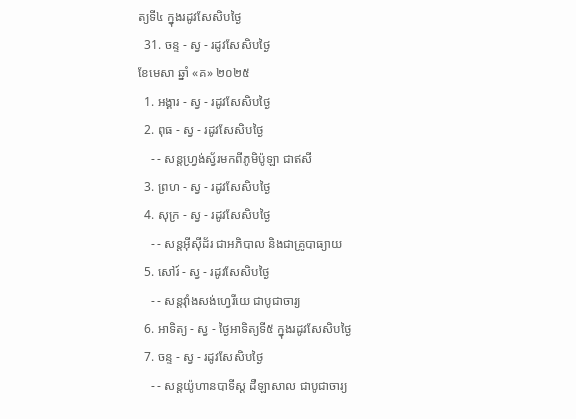ត្យទី៤ ក្នុងរដូវសែសិបថ្ងៃ
  31. ចន្ទ - ស្វ - រដូវសែសិបថ្ងៃ
ខែមេសា ឆ្នាំ «គ» ២០២៥
  1. អង្គារ - ស្វ - រដូវសែសិបថ្ងៃ
  2. ពុធ - ស្វ - រដូវសែសិបថ្ងៃ
    - - សន្ដហ្វ្រង់ស្វ័រមកពីភូមិប៉ូឡា ជាឥសី
  3. ព្រហ - ស្វ - រដូវសែសិបថ្ងៃ
  4. សុក្រ - ស្វ - រដូវសែសិបថ្ងៃ
    - - សន្ដអ៊ីស៊ីដ័រ ជាអភិបាល និងជាគ្រូបាធ្យាយ
  5. សៅរ៍ - ស្វ - រដូវសែសិបថ្ងៃ
    - - សន្ដវ៉ាំងសង់ហ្វេរីយេ ជាបូជាចារ្យ
  6. អាទិត្យ - ស្វ - ថ្ងៃអាទិត្យទី៥ ក្នុងរដូវសែសិបថ្ងៃ
  7. ចន្ទ - ស្វ - រដូវសែសិបថ្ងៃ
    - - សន្ដយ៉ូហានបាទីស្ដ ដឺឡាសាល ជាបូជាចារ្យ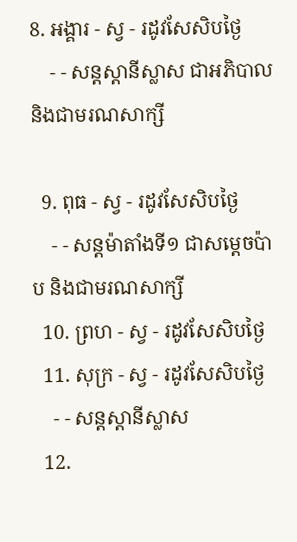8. អង្គារ - ស្វ - រដូវសែសិបថ្ងៃ
    - - សន្ដស្ដានីស្លាស ជាអភិបាល និងជាមរណសាក្សី

  9. ពុធ - ស្វ - រដូវសែសិបថ្ងៃ
    - - សន្ដម៉ាតាំងទី១ ជាសម្ដេចប៉ាប និងជាមរណសាក្សី
  10. ព្រហ - ស្វ - រដូវសែសិបថ្ងៃ
  11. សុក្រ - ស្វ - រដូវសែសិបថ្ងៃ
    - - សន្ដស្ដានីស្លាស
  12.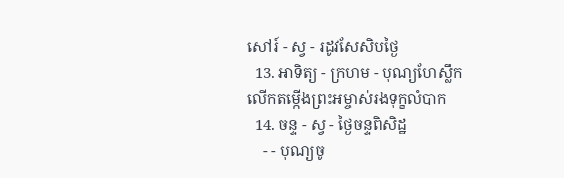សៅរ៍ - ស្វ - រដូវសែសិបថ្ងៃ
  13. អាទិត្យ - ក្រហម - បុណ្យហែស្លឹក លើកតម្កើងព្រះអម្ចាស់រងទុក្ខលំបាក
  14. ចន្ទ - ស្វ - ថ្ងៃចន្ទពិសិដ្ឋ
    - - បុណ្យចូ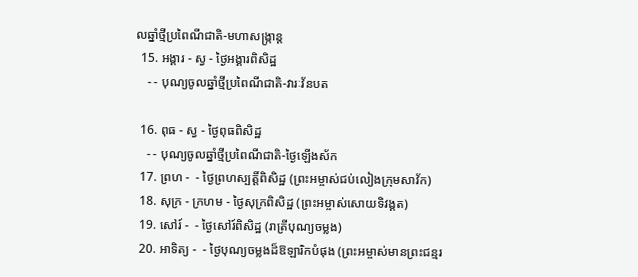លឆ្នាំថ្មីប្រពៃណីជាតិ-មហាសង្រ្កាន្ដ
  15. អង្គារ - ស្វ - ថ្ងៃអង្គារពិសិដ្ឋ
    - - បុណ្យចូលឆ្នាំថ្មីប្រពៃណីជាតិ-វារៈវ័នបត

  16. ពុធ - ស្វ - ថ្ងៃពុធពិសិដ្ឋ
    - - បុណ្យចូលឆ្នាំថ្មីប្រពៃណីជាតិ-ថ្ងៃឡើងស័ក
  17. ព្រហ -  - ថ្ងៃព្រហស្បត្ដិ៍ពិសិដ្ឋ (ព្រះអម្ចាស់ជប់លៀងក្រុមសាវ័ក)
  18. សុក្រ - ក្រហម - ថ្ងៃសុក្រពិសិដ្ឋ (ព្រះអម្ចាស់សោយទិវង្គត)
  19. សៅរ៍ -  - ថ្ងៃសៅរ៍ពិសិដ្ឋ (រាត្រីបុណ្យចម្លង)
  20. អាទិត្យ -  - ថ្ងៃបុណ្យចម្លងដ៏ឱឡារិកបំផុង (ព្រះអម្ចាស់មានព្រះជន្មរ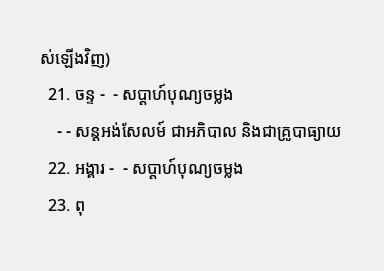ស់ឡើងវិញ)
  21. ចន្ទ -  - សប្ដាហ៍បុណ្យចម្លង
    - - សន្ដអង់សែលម៍ ជាអភិបាល និងជាគ្រូបាធ្យាយ
  22. អង្គារ -  - សប្ដាហ៍បុណ្យចម្លង
  23. ពុ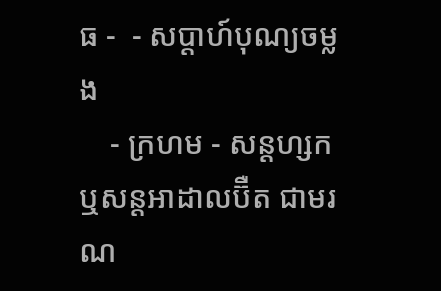ធ -  - សប្ដាហ៍បុណ្យចម្លង
    - ក្រហម - សន្ដហ្សក ឬសន្ដអាដាលប៊ឺត ជាមរណ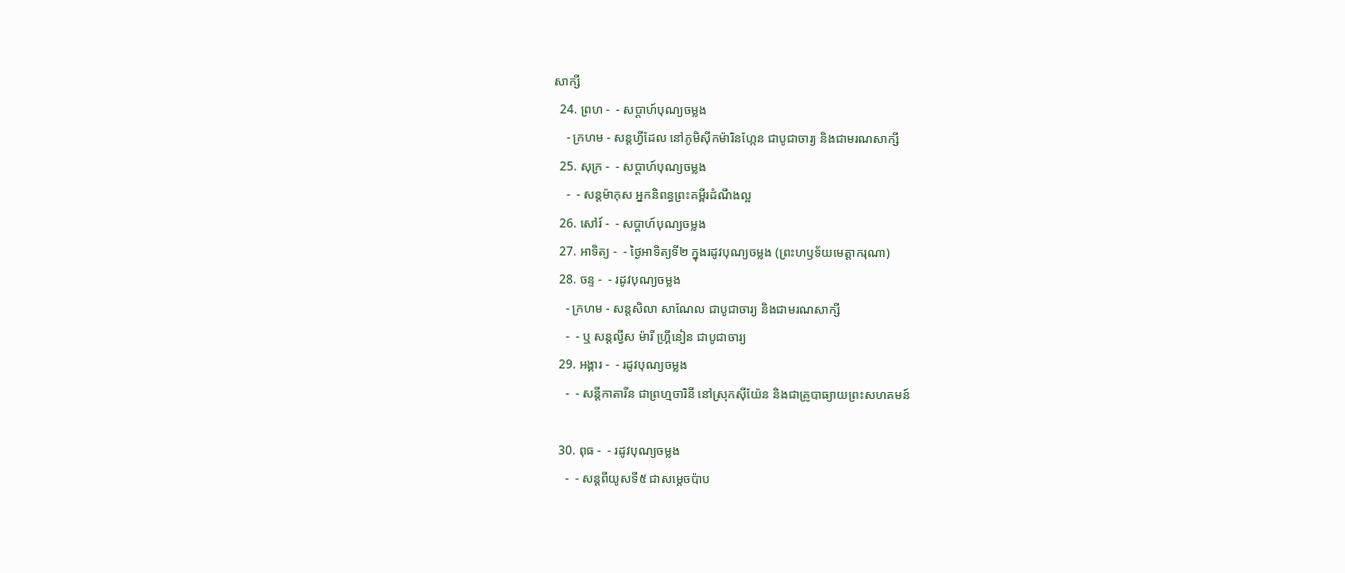សាក្សី
  24. ព្រហ -  - សប្ដាហ៍បុណ្យចម្លង
    - ក្រហម - សន្ដហ្វីដែល នៅភូមិស៊ីកម៉ារិនហ្កែន ជាបូជាចារ្យ និងជាមរណសាក្សី
  25. សុក្រ -  - សប្ដាហ៍បុណ្យចម្លង
    -  - សន្ដម៉ាកុស អ្នកនិពន្ធព្រះគម្ពីរដំណឹងល្អ
  26. សៅរ៍ -  - សប្ដាហ៍បុណ្យចម្លង
  27. អាទិត្យ -  - ថ្ងៃអាទិត្យទី២ ក្នុងរដូវបុណ្យចម្លង (ព្រះហឫទ័យមេត្ដាករុណា)
  28. ចន្ទ -  - រដូវបុណ្យចម្លង
    - ក្រហម - សន្ដសិលា សាណែល ជាបូជាចារ្យ និងជាមរណសាក្សី
    -  - ឬ សន្ដល្វីស ម៉ារី ហ្គ្រីនៀន ជាបូជាចារ្យ
  29. អង្គារ -  - រដូវបុណ្យចម្លង
    -  - សន្ដីកាតារីន ជាព្រហ្មចារិនី នៅស្រុកស៊ីយ៉ែន និងជាគ្រូបាធ្យាយព្រះសហគមន៍

  30. ពុធ -  - រដូវបុណ្យចម្លង
    -  - សន្ដពីយូសទី៥ ជាសម្ដេចប៉ាប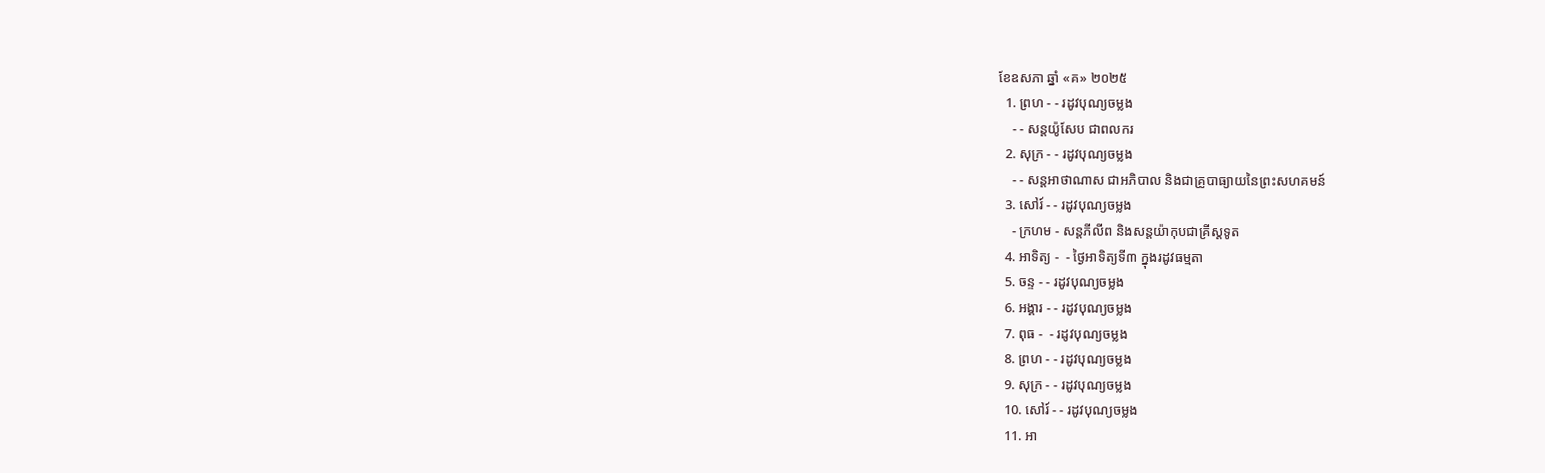ខែឧសភា ឆ្នាំ «គ» ២០២៥
  1. ព្រហ - - រដូវបុណ្យចម្លង
    - - សន្ដយ៉ូសែប ជាពលករ
  2. សុក្រ - - រដូវបុណ្យចម្លង
    - - សន្ដអាថាណាស ជាអភិបាល និងជាគ្រូបាធ្យាយនៃព្រះសហគមន៍
  3. សៅរ៍ - - រដូវបុណ្យចម្លង
    - ក្រហម - សន្ដភីលីព និងសន្ដយ៉ាកុបជាគ្រីស្ដទូត
  4. អាទិត្យ -  - ថ្ងៃអាទិត្យទី៣ ក្នុងរដូវធម្មតា
  5. ចន្ទ - - រដូវបុណ្យចម្លង
  6. អង្គារ - - រដូវបុណ្យចម្លង
  7. ពុធ -  - រដូវបុណ្យចម្លង
  8. ព្រហ - - រដូវបុណ្យចម្លង
  9. សុក្រ - - រដូវបុណ្យចម្លង
  10. សៅរ៍ - - រដូវបុណ្យចម្លង
  11. អា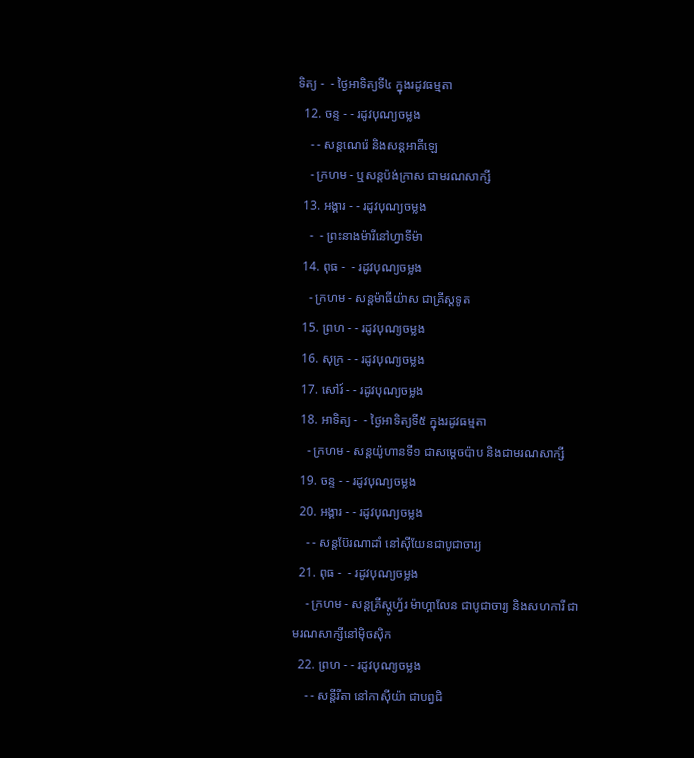ទិត្យ -  - ថ្ងៃអាទិត្យទី៤ ក្នុងរដូវធម្មតា
  12. ចន្ទ - - រដូវបុណ្យចម្លង
    - - សន្ដណេរ៉េ និងសន្ដអាគីឡេ
    - ក្រហម - ឬសន្ដប៉ង់ក្រាស ជាមរណសាក្សី
  13. អង្គារ - - រដូវបុណ្យចម្លង
    -  - ព្រះនាងម៉ារីនៅហ្វាទីម៉ា
  14. ពុធ -  - រដូវបុណ្យចម្លង
    - ក្រហម - សន្ដម៉ាធីយ៉ាស ជាគ្រីស្ដទូត
  15. ព្រហ - - រដូវបុណ្យចម្លង
  16. សុក្រ - - រដូវបុណ្យចម្លង
  17. សៅរ៍ - - រដូវបុណ្យចម្លង
  18. អាទិត្យ -  - ថ្ងៃអាទិត្យទី៥ ក្នុងរដូវធម្មតា
    - ក្រហម - សន្ដយ៉ូហានទី១ ជាសម្ដេចប៉ាប និងជាមរណសាក្សី
  19. ចន្ទ - - រដូវបុណ្យចម្លង
  20. អង្គារ - - រដូវបុណ្យចម្លង
    - - សន្ដប៊ែរណាដាំ នៅស៊ីយែនជាបូជាចារ្យ
  21. ពុធ -  - រដូវបុណ្យចម្លង
    - ក្រហម - សន្ដគ្រីស្ដូហ្វ័រ ម៉ាហ្គាលែន ជាបូជាចារ្យ និងសហការី ជាមរណសាក្សីនៅម៉ិចស៊ិក
  22. ព្រហ - - រដូវបុណ្យចម្លង
    - - សន្ដីរីតា នៅកាស៊ីយ៉ា ជាបព្វជិ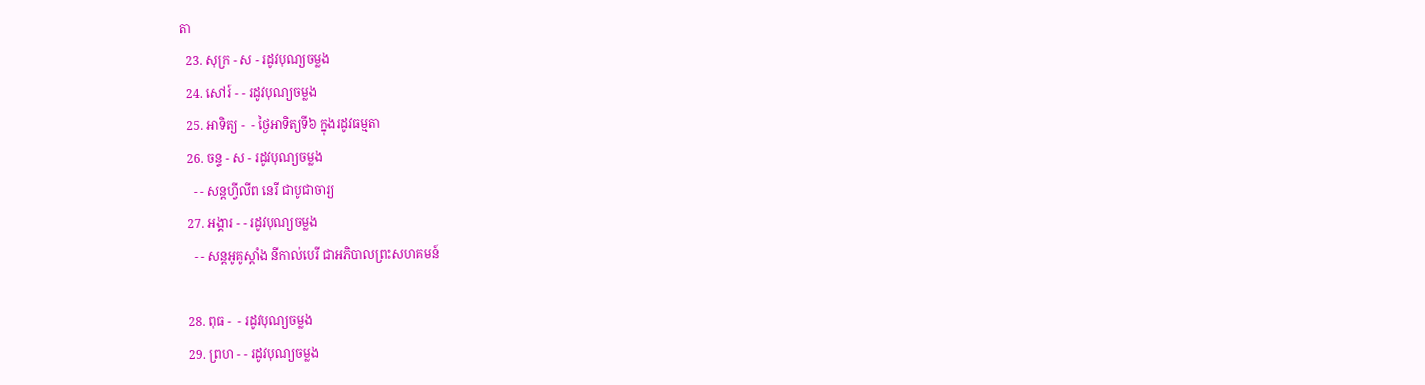តា
  23. សុក្រ - ស - រដូវបុណ្យចម្លង
  24. សៅរ៍ - - រដូវបុណ្យចម្លង
  25. អាទិត្យ -  - ថ្ងៃអាទិត្យទី៦ ក្នុងរដូវធម្មតា
  26. ចន្ទ - ស - រដូវបុណ្យចម្លង
    - - សន្ដហ្វីលីព នេរី ជាបូជាចារ្យ
  27. អង្គារ - - រដូវបុណ្យចម្លង
    - - សន្ដអូគូស្ដាំង នីកាល់បេរី ជាអភិបាលព្រះសហគមន៍

  28. ពុធ -  - រដូវបុណ្យចម្លង
  29. ព្រហ - - រដូវបុណ្យចម្លង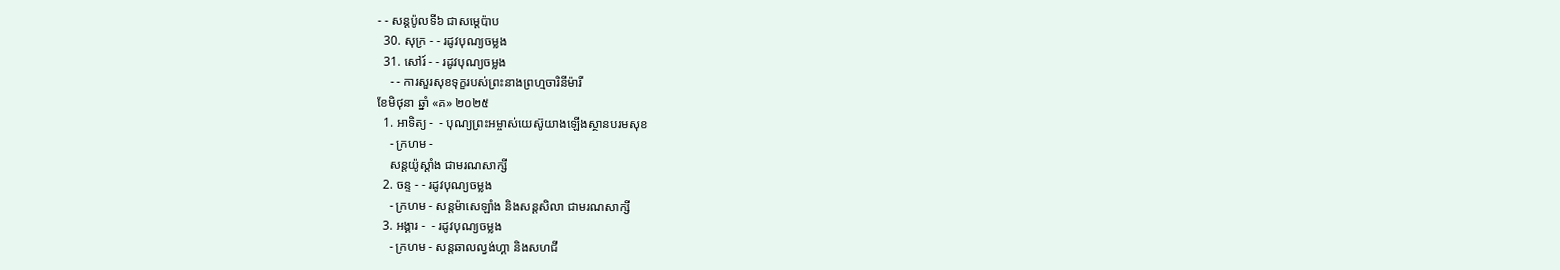- - សន្ដប៉ូលទី៦ ជាសម្ដេប៉ាប
  30. សុក្រ - - រដូវបុណ្យចម្លង
  31. សៅរ៍ - - រដូវបុណ្យចម្លង
    - - ការសួរសុខទុក្ខរបស់ព្រះនាងព្រហ្មចារិនីម៉ារី
ខែមិថុនា ឆ្នាំ «គ» ២០២៥
  1. អាទិត្យ -  - បុណ្យព្រះអម្ចាស់យេស៊ូយាងឡើងស្ថានបរមសុខ
    - ក្រហម -
    សន្ដយ៉ូស្ដាំង ជាមរណសាក្សី
  2. ចន្ទ - - រដូវបុណ្យចម្លង
    - ក្រហម - សន្ដម៉ាសេឡាំង និងសន្ដសិលា ជាមរណសាក្សី
  3. អង្គារ -  - រដូវបុណ្យចម្លង
    - ក្រហម - សន្ដឆាលល្វង់ហ្គា និងសហជី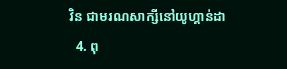វិន ជាមរណសាក្សីនៅយូហ្គាន់ដា
  4. ពុ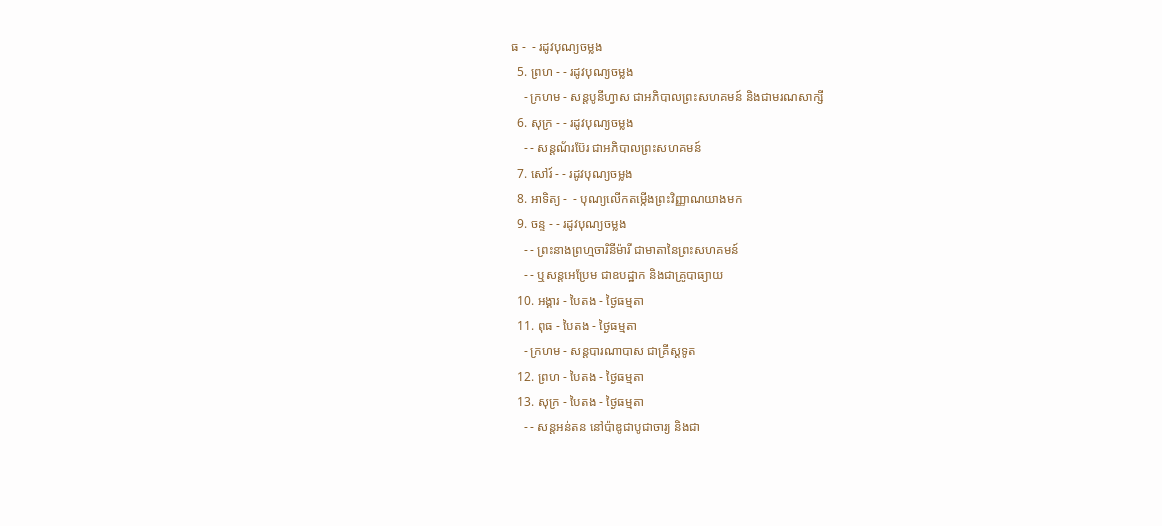ធ -  - រដូវបុណ្យចម្លង
  5. ព្រហ - - រដូវបុណ្យចម្លង
    - ក្រហម - សន្ដបូនីហ្វាស ជាអភិបាលព្រះសហគមន៍ និងជាមរណសាក្សី
  6. សុក្រ - - រដូវបុណ្យចម្លង
    - - សន្ដណ័រប៊ែរ ជាអភិបាលព្រះសហគមន៍
  7. សៅរ៍ - - រដូវបុណ្យចម្លង
  8. អាទិត្យ -  - បុណ្យលើកតម្កើងព្រះវិញ្ញាណយាងមក
  9. ចន្ទ - - រដូវបុណ្យចម្លង
    - - ព្រះនាងព្រហ្មចារិនីម៉ារី ជាមាតានៃព្រះសហគមន៍
    - - ឬសន្ដអេប្រែម ជាឧបដ្ឋាក និងជាគ្រូបាធ្យាយ
  10. អង្គារ - បៃតង - ថ្ងៃធម្មតា
  11. ពុធ - បៃតង - ថ្ងៃធម្មតា
    - ក្រហម - សន្ដបារណាបាស ជាគ្រីស្ដទូត
  12. ព្រហ - បៃតង - ថ្ងៃធម្មតា
  13. សុក្រ - បៃតង - ថ្ងៃធម្មតា
    - - សន្ដអន់តន នៅប៉ាឌូជាបូជាចារ្យ និងជា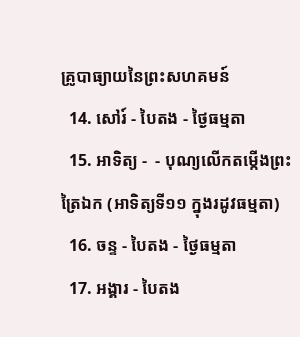គ្រូបាធ្យាយនៃព្រះសហគមន៍
  14. សៅរ៍ - បៃតង - ថ្ងៃធម្មតា
  15. អាទិត្យ -  - បុណ្យលើកតម្កើងព្រះត្រៃឯក (អាទិត្យទី១១ ក្នុងរដូវធម្មតា)
  16. ចន្ទ - បៃតង - ថ្ងៃធម្មតា
  17. អង្គារ - បៃតង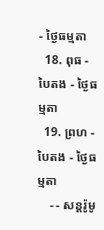- ថ្ងៃធម្មតា
  18. ពុធ - បៃតង - ថ្ងៃធម្មតា
  19. ព្រហ - បៃតង - ថ្ងៃធម្មតា
    - - សន្ដរ៉ូមូ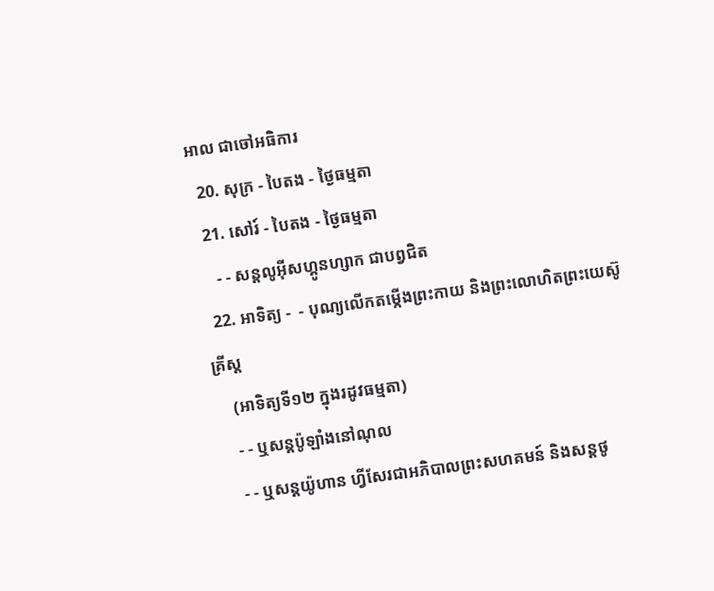អាល ជាចៅអធិការ
  20. សុក្រ - បៃតង - ថ្ងៃធម្មតា
  21. សៅរ៍ - បៃតង - ថ្ងៃធម្មតា
    - - សន្ដលូអ៊ីសហ្គូនហ្សាក ជាបព្វជិត
  22. អាទិត្យ -  - បុណ្យលើកតម្កើងព្រះកាយ និងព្រះលោហិតព្រះយេស៊ូគ្រីស្ដ
    (អាទិត្យទី១២ ក្នុងរដូវធម្មតា)
    - - ឬសន្ដប៉ូឡាំងនៅណុល
    - - ឬសន្ដយ៉ូហាន ហ្វីសែរជាអភិបាលព្រះសហគមន៍ និងសន្ដថូ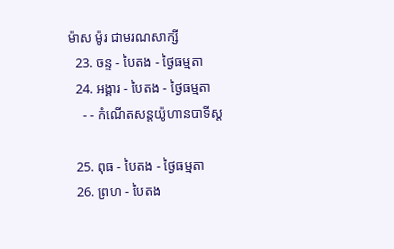ម៉ាស ម៉ូរ ជាមរណសាក្សី
  23. ចន្ទ - បៃតង - ថ្ងៃធម្មតា
  24. អង្គារ - បៃតង - ថ្ងៃធម្មតា
    - - កំណើតសន្ដយ៉ូហានបាទីស្ដ

  25. ពុធ - បៃតង - ថ្ងៃធម្មតា
  26. ព្រហ - បៃតង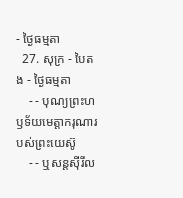- ថ្ងៃធម្មតា
  27. សុក្រ - បៃតង - ថ្ងៃធម្មតា
    - - បុណ្យព្រះហឫទ័យមេត្ដាករុណារបស់ព្រះយេស៊ូ
    - - ឬសន្ដស៊ីរីល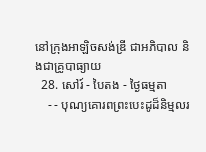នៅក្រុងអាឡិចសង់ឌ្រី ជាអភិបាល និងជាគ្រូបាធ្យាយ
  28. សៅរ៍ - បៃតង - ថ្ងៃធម្មតា
    - - បុណ្យគោរពព្រះបេះដូដ៏និម្មលរ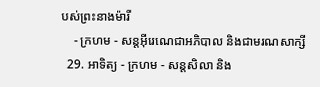បស់ព្រះនាងម៉ារី
    - ក្រហម - សន្ដអ៊ីរេណេជាអភិបាល និងជាមរណសាក្សី
  29. អាទិត្យ - ក្រហម - សន្ដសិលា និង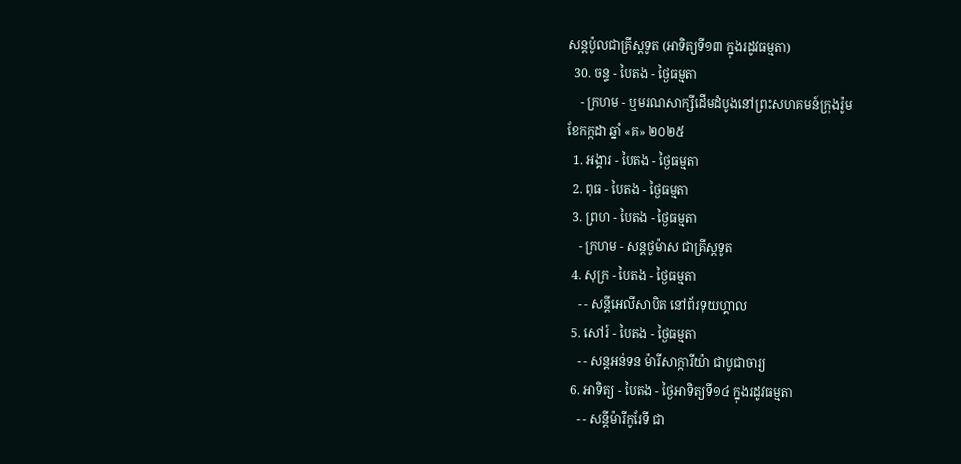សន្ដប៉ូលជាគ្រីស្ដទូត (អាទិត្យទី១៣ ក្នុងរដូវធម្មតា)
  30. ចន្ទ - បៃតង - ថ្ងៃធម្មតា
    - ក្រហម - ឬមរណសាក្សីដើមដំបូងនៅព្រះសហគមន៍ក្រុងរ៉ូម
ខែកក្កដា ឆ្នាំ «គ» ២០២៥
  1. អង្គារ - បៃតង - ថ្ងៃធម្មតា
  2. ពុធ - បៃតង - ថ្ងៃធម្មតា
  3. ព្រហ - បៃតង - ថ្ងៃធម្មតា
    - ក្រហម - សន្ដថូម៉ាស ជាគ្រីស្ដទូត
  4. សុក្រ - បៃតង - ថ្ងៃធម្មតា
    - - សន្ដីអេលីសាបិត នៅព័រទុយហ្គាល
  5. សៅរ៍ - បៃតង - ថ្ងៃធម្មតា
    - - សន្ដអន់ទន ម៉ារីសាក្ការីយ៉ា ជាបូជាចារ្យ
  6. អាទិត្យ - បៃតង - ថ្ងៃអាទិត្យទី១៤ ក្នុងរដូវធម្មតា
    - - សន្ដីម៉ារីកូរែទី ជា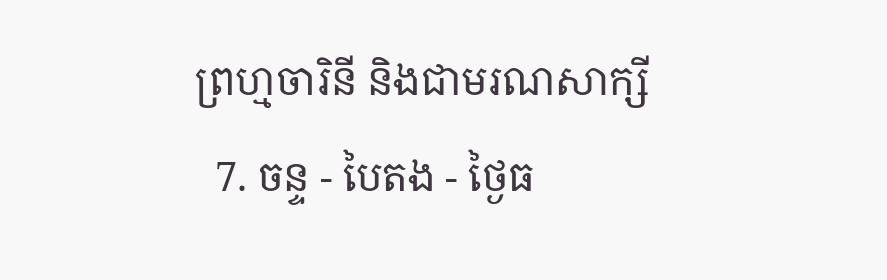ព្រហ្មចារិនី និងជាមរណសាក្សី
  7. ចន្ទ - បៃតង - ថ្ងៃធ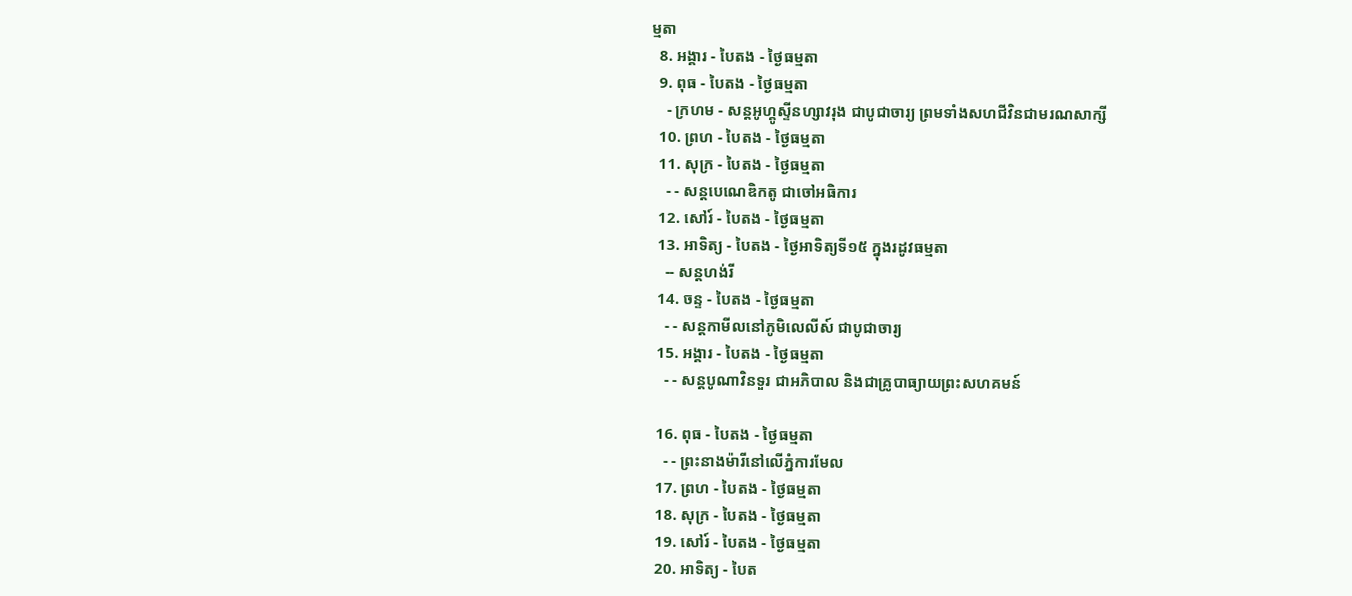ម្មតា
  8. អង្គារ - បៃតង - ថ្ងៃធម្មតា
  9. ពុធ - បៃតង - ថ្ងៃធម្មតា
    - ក្រហម - សន្ដអូហ្គូស្ទីនហ្សាវរុង ជាបូជាចារ្យ ព្រមទាំងសហជីវិនជាមរណសាក្សី
  10. ព្រហ - បៃតង - ថ្ងៃធម្មតា
  11. សុក្រ - បៃតង - ថ្ងៃធម្មតា
    - - សន្ដបេណេឌិកតូ ជាចៅអធិការ
  12. សៅរ៍ - បៃតង - ថ្ងៃធម្មតា
  13. អាទិត្យ - បៃតង - ថ្ងៃអាទិត្យទី១៥ ក្នុងរដូវធម្មតា
    -- សន្ដហង់រី
  14. ចន្ទ - បៃតង - ថ្ងៃធម្មតា
    - - សន្ដកាមីលនៅភូមិលេលីស៍ ជាបូជាចារ្យ
  15. អង្គារ - បៃតង - ថ្ងៃធម្មតា
    - - សន្ដបូណាវិនទួរ ជាអភិបាល និងជាគ្រូបាធ្យាយព្រះសហគមន៍

  16. ពុធ - បៃតង - ថ្ងៃធម្មតា
    - - ព្រះនាងម៉ារីនៅលើភ្នំការមែល
  17. ព្រហ - បៃតង - ថ្ងៃធម្មតា
  18. សុក្រ - បៃតង - ថ្ងៃធម្មតា
  19. សៅរ៍ - បៃតង - ថ្ងៃធម្មតា
  20. អាទិត្យ - បៃត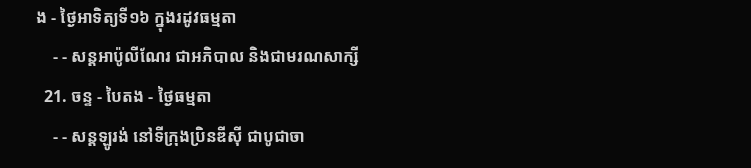ង - ថ្ងៃអាទិត្យទី១៦ ក្នុងរដូវធម្មតា
    - - សន្ដអាប៉ូលីណែរ ជាអភិបាល និងជាមរណសាក្សី
  21. ចន្ទ - បៃតង - ថ្ងៃធម្មតា
    - - សន្ដឡូរង់ នៅទីក្រុងប្រិនឌីស៊ី ជាបូជាចា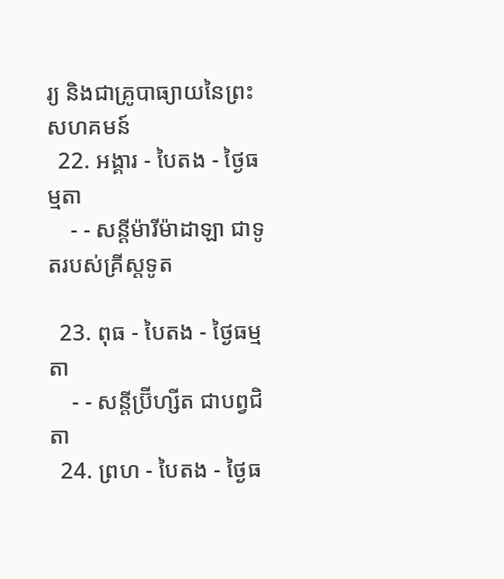រ្យ និងជាគ្រូបាធ្យាយនៃព្រះសហគមន៍
  22. អង្គារ - បៃតង - ថ្ងៃធម្មតា
    - - សន្ដីម៉ារីម៉ាដាឡា ជាទូតរបស់គ្រីស្ដទូត

  23. ពុធ - បៃតង - ថ្ងៃធម្មតា
    - - សន្ដីប្រ៊ីហ្សីត ជាបព្វជិតា
  24. ព្រហ - បៃតង - ថ្ងៃធ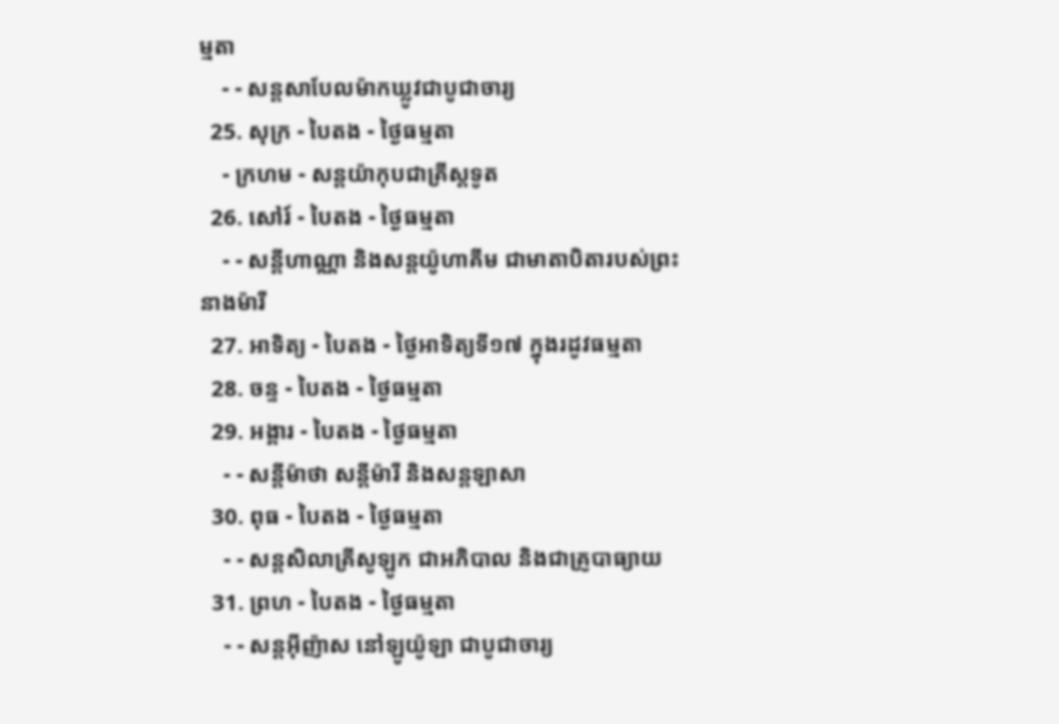ម្មតា
    - - សន្ដសាបែលម៉ាកឃ្លូវជាបូជាចារ្យ
  25. សុក្រ - បៃតង - ថ្ងៃធម្មតា
    - ក្រហម - សន្ដយ៉ាកុបជាគ្រីស្ដទូត
  26. សៅរ៍ - បៃតង - ថ្ងៃធម្មតា
    - - សន្ដីហាណ្ណា និងសន្ដយ៉ូហាគីម ជាមាតាបិតារបស់ព្រះនាងម៉ារី
  27. អាទិត្យ - បៃតង - ថ្ងៃអាទិត្យទី១៧ ក្នុងរដូវធម្មតា
  28. ចន្ទ - បៃតង - ថ្ងៃធម្មតា
  29. អង្គារ - បៃតង - ថ្ងៃធម្មតា
    - - សន្ដីម៉ាថា សន្ដីម៉ារី និងសន្ដឡាសា
  30. ពុធ - បៃតង - ថ្ងៃធម្មតា
    - - សន្ដសិលាគ្រីសូឡូក ជាអភិបាល និងជាគ្រូបាធ្យាយ
  31. ព្រហ - បៃតង - ថ្ងៃធម្មតា
    - - សន្ដអ៊ីញ៉ាស នៅឡូយ៉ូឡា ជាបូជាចារ្យ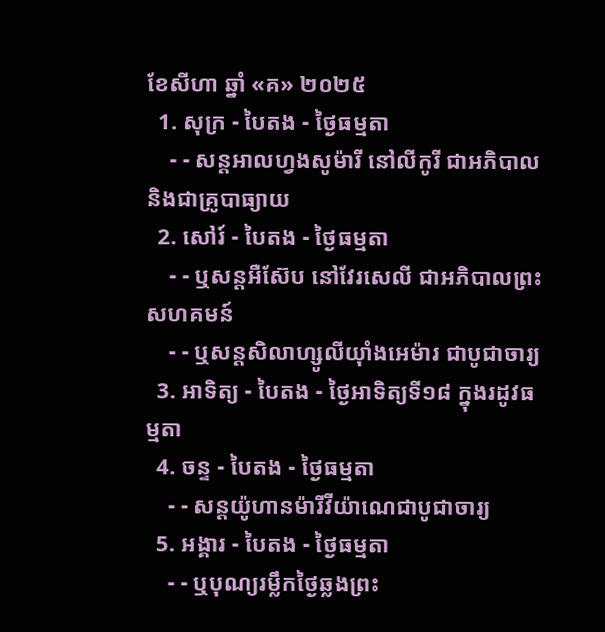ខែសីហា ឆ្នាំ «គ» ២០២៥
  1. សុក្រ - បៃតង - ថ្ងៃធម្មតា
    - - សន្ដអាលហ្វងសូម៉ារី នៅលីកូរី ជាអភិបាល និងជាគ្រូបាធ្យាយ
  2. សៅរ៍ - បៃតង - ថ្ងៃធម្មតា
    - - ឬសន្ដអឺស៊ែប នៅវែរសេលី ជាអភិបាលព្រះសហគមន៍
    - - ឬសន្ដសិលាហ្សូលីយ៉ាំងអេម៉ារ ជាបូជាចារ្យ
  3. អាទិត្យ - បៃតង - ថ្ងៃអាទិត្យទី១៨ ក្នុងរដូវធម្មតា
  4. ចន្ទ - បៃតង - ថ្ងៃធម្មតា
    - - សន្ដយ៉ូហានម៉ារីវីយ៉ាណេជាបូជាចារ្យ
  5. អង្គារ - បៃតង - ថ្ងៃធម្មតា
    - - ឬបុណ្យរម្លឹកថ្ងៃឆ្លងព្រះ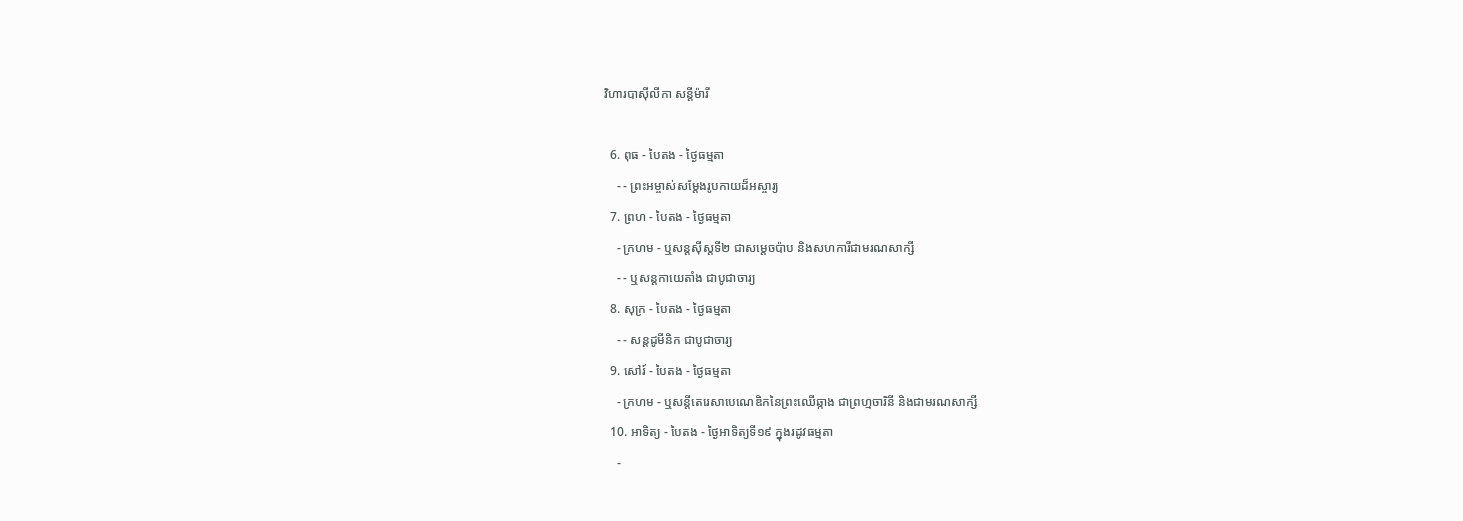វិហារបាស៊ីលីកា សន្ដីម៉ារី

  6. ពុធ - បៃតង - ថ្ងៃធម្មតា
    - - ព្រះអម្ចាស់សម្ដែងរូបកាយដ៏អស្ចារ្យ
  7. ព្រហ - បៃតង - ថ្ងៃធម្មតា
    - ក្រហម - ឬសន្ដស៊ីស្ដទី២ ជាសម្ដេចប៉ាប និងសហការីជាមរណសាក្សី
    - - ឬសន្ដកាយេតាំង ជាបូជាចារ្យ
  8. សុក្រ - បៃតង - ថ្ងៃធម្មតា
    - - សន្ដដូមីនិក ជាបូជាចារ្យ
  9. សៅរ៍ - បៃតង - ថ្ងៃធម្មតា
    - ក្រហម - ឬសន្ដីតេរេសាបេណេឌិកនៃព្រះឈើឆ្កាង ជាព្រហ្មចារិនី និងជាមរណសាក្សី
  10. អាទិត្យ - បៃតង - ថ្ងៃអាទិត្យទី១៩ ក្នុងរដូវធម្មតា
    -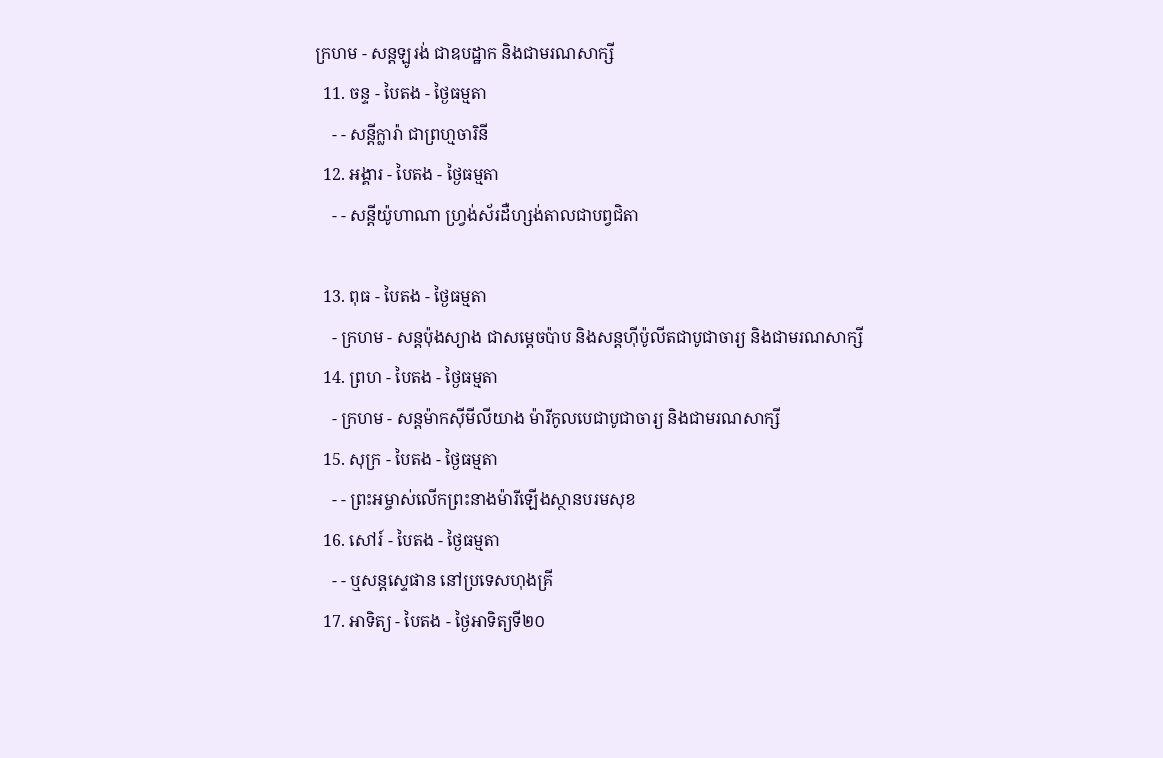ក្រហម - សន្ដឡូរង់ ជាឧបដ្ឋាក និងជាមរណសាក្សី
  11. ចន្ទ - បៃតង - ថ្ងៃធម្មតា
    - - សន្ដីក្លារ៉ា ជាព្រហ្មចារិនី
  12. អង្គារ - បៃតង - ថ្ងៃធម្មតា
    - - សន្ដីយ៉ូហាណា ហ្វ្រង់ស័រដឺហ្សង់តាលជាបព្វជិតា

  13. ពុធ - បៃតង - ថ្ងៃធម្មតា
    - ក្រហម - សន្ដប៉ុងស្យាង ជាសម្ដេចប៉ាប និងសន្ដហ៊ីប៉ូលីតជាបូជាចារ្យ និងជាមរណសាក្សី
  14. ព្រហ - បៃតង - ថ្ងៃធម្មតា
    - ក្រហម - សន្ដម៉ាកស៊ីមីលីយាង ម៉ារីកូលបេជាបូជាចារ្យ និងជាមរណសាក្សី
  15. សុក្រ - បៃតង - ថ្ងៃធម្មតា
    - - ព្រះអម្ចាស់លើកព្រះនាងម៉ារីឡើងស្ថានបរមសុខ
  16. សៅរ៍ - បៃតង - ថ្ងៃធម្មតា
    - - ឬសន្ដស្ទេផាន នៅប្រទេសហុងគ្រី
  17. អាទិត្យ - បៃតង - ថ្ងៃអាទិត្យទី២០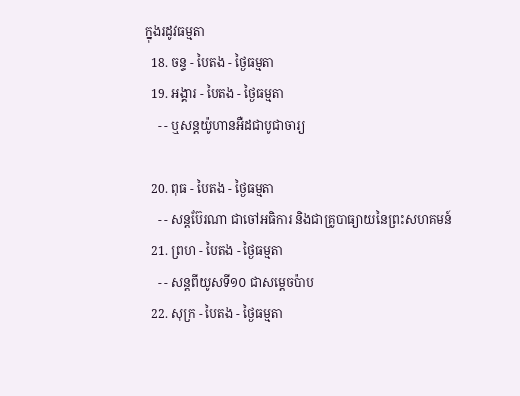ក្នុងរដូវធម្មតា
  18. ចន្ទ - បៃតង - ថ្ងៃធម្មតា
  19. អង្គារ - បៃតង - ថ្ងៃធម្មតា
    - - ឬសន្ដយ៉ូហានអឺដជាបូជាចារ្យ

  20. ពុធ - បៃតង - ថ្ងៃធម្មតា
    - - សន្ដប៊ែរណា ជាចៅអធិការ និងជាគ្រូបាធ្យាយនៃព្រះសហគមន៍
  21. ព្រហ - បៃតង - ថ្ងៃធម្មតា
    - - សន្ដពីយូសទី១០ ជាសម្ដេចប៉ាប
  22. សុក្រ - បៃតង - ថ្ងៃធម្មតា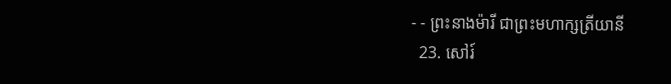- - ព្រះនាងម៉ារី ជាព្រះមហាក្សត្រីយានី
  23. សៅរ៍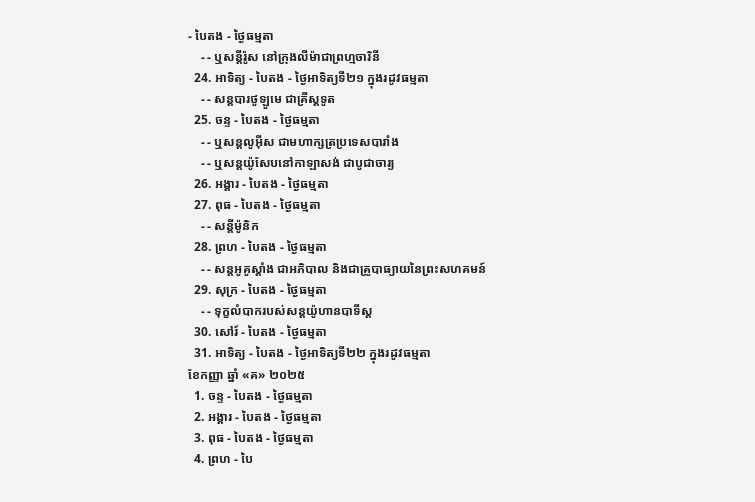- បៃតង - ថ្ងៃធម្មតា
    - - ឬសន្ដីរ៉ូស នៅក្រុងលីម៉ាជាព្រហ្មចារិនី
  24. អាទិត្យ - បៃតង - ថ្ងៃអាទិត្យទី២១ ក្នុងរដូវធម្មតា
    - - សន្ដបារថូឡូមេ ជាគ្រីស្ដទូត
  25. ចន្ទ - បៃតង - ថ្ងៃធម្មតា
    - - ឬសន្ដលូអ៊ីស ជាមហាក្សត្រប្រទេសបារាំង
    - - ឬសន្ដយ៉ូសែបនៅកាឡាសង់ ជាបូជាចារ្យ
  26. អង្គារ - បៃតង - ថ្ងៃធម្មតា
  27. ពុធ - បៃតង - ថ្ងៃធម្មតា
    - - សន្ដីម៉ូនិក
  28. ព្រហ - បៃតង - ថ្ងៃធម្មតា
    - - សន្ដអូគូស្ដាំង ជាអភិបាល និងជាគ្រូបាធ្យាយនៃព្រះសហគមន៍
  29. សុក្រ - បៃតង - ថ្ងៃធម្មតា
    - - ទុក្ខលំបាករបស់សន្ដយ៉ូហានបាទីស្ដ
  30. សៅរ៍ - បៃតង - ថ្ងៃធម្មតា
  31. អាទិត្យ - បៃតង - ថ្ងៃអាទិត្យទី២២ ក្នុងរដូវធម្មតា
ខែកញ្ញា ឆ្នាំ «គ» ២០២៥
  1. ចន្ទ - បៃតង - ថ្ងៃធម្មតា
  2. អង្គារ - បៃតង - ថ្ងៃធម្មតា
  3. ពុធ - បៃតង - ថ្ងៃធម្មតា
  4. ព្រហ - បៃ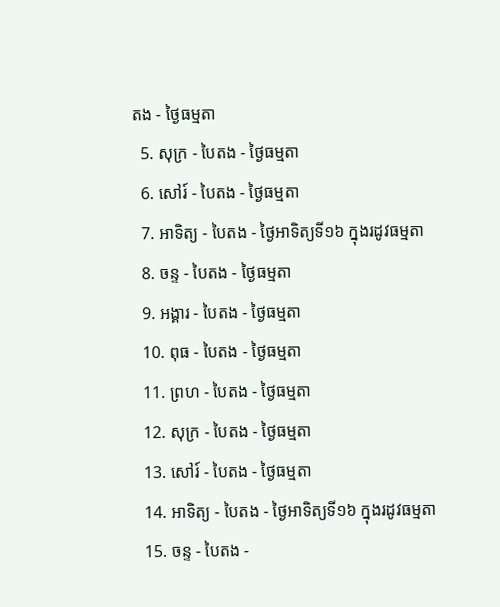តង - ថ្ងៃធម្មតា
  5. សុក្រ - បៃតង - ថ្ងៃធម្មតា
  6. សៅរ៍ - បៃតង - ថ្ងៃធម្មតា
  7. អាទិត្យ - បៃតង - ថ្ងៃអាទិត្យទី១៦ ក្នុងរដូវធម្មតា
  8. ចន្ទ - បៃតង - ថ្ងៃធម្មតា
  9. អង្គារ - បៃតង - ថ្ងៃធម្មតា
  10. ពុធ - បៃតង - ថ្ងៃធម្មតា
  11. ព្រហ - បៃតង - ថ្ងៃធម្មតា
  12. សុក្រ - បៃតង - ថ្ងៃធម្មតា
  13. សៅរ៍ - បៃតង - ថ្ងៃធម្មតា
  14. អាទិត្យ - បៃតង - ថ្ងៃអាទិត្យទី១៦ ក្នុងរដូវធម្មតា
  15. ចន្ទ - បៃតង -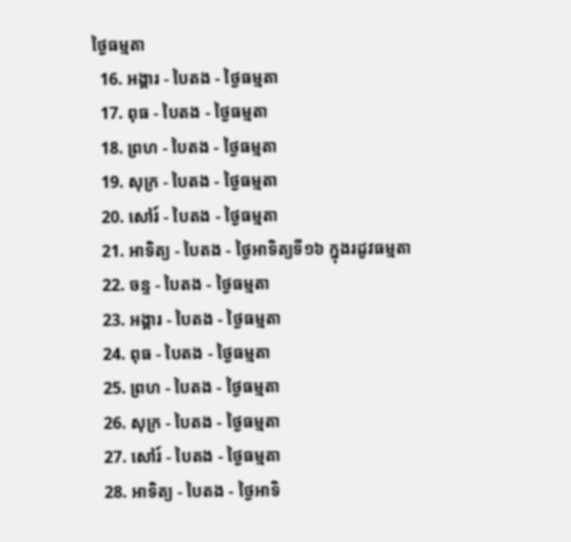ថ្ងៃធម្មតា
  16. អង្គារ - បៃតង - ថ្ងៃធម្មតា
  17. ពុធ - បៃតង - ថ្ងៃធម្មតា
  18. ព្រហ - បៃតង - ថ្ងៃធម្មតា
  19. សុក្រ - បៃតង - ថ្ងៃធម្មតា
  20. សៅរ៍ - បៃតង - ថ្ងៃធម្មតា
  21. អាទិត្យ - បៃតង - ថ្ងៃអាទិត្យទី១៦ ក្នុងរដូវធម្មតា
  22. ចន្ទ - បៃតង - ថ្ងៃធម្មតា
  23. អង្គារ - បៃតង - ថ្ងៃធម្មតា
  24. ពុធ - បៃតង - ថ្ងៃធម្មតា
  25. ព្រហ - បៃតង - ថ្ងៃធម្មតា
  26. សុក្រ - បៃតង - ថ្ងៃធម្មតា
  27. សៅរ៍ - បៃតង - ថ្ងៃធម្មតា
  28. អាទិត្យ - បៃតង - ថ្ងៃអាទិ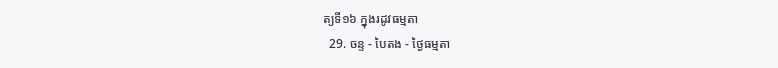ត្យទី១៦ ក្នុងរដូវធម្មតា
  29. ចន្ទ - បៃតង - ថ្ងៃធម្មតា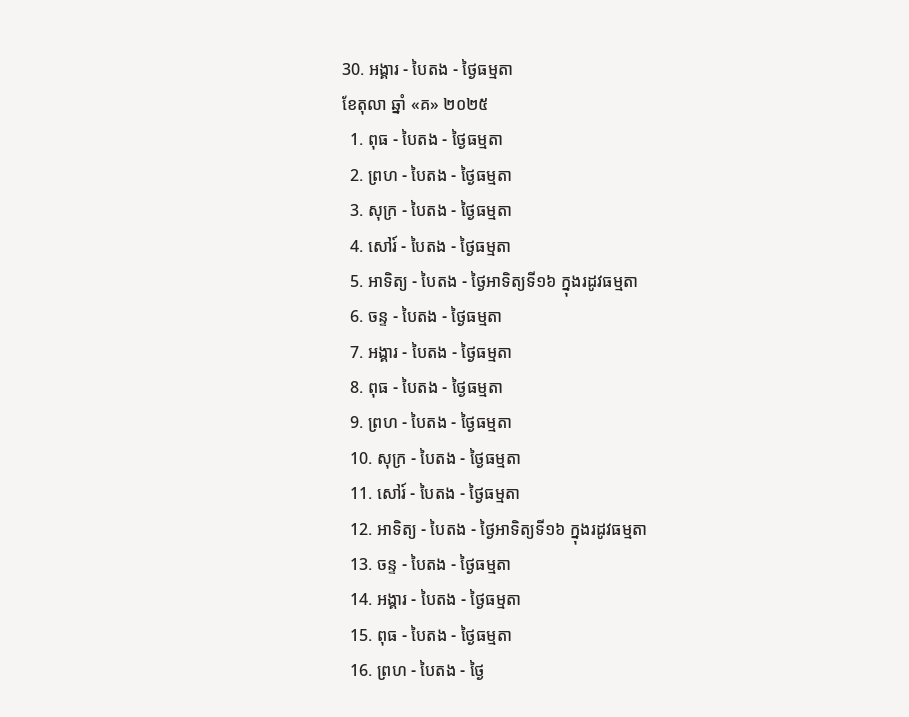30. អង្គារ - បៃតង - ថ្ងៃធម្មតា
ខែតុលា ឆ្នាំ «គ» ២០២៥
  1. ពុធ - បៃតង - ថ្ងៃធម្មតា
  2. ព្រហ - បៃតង - ថ្ងៃធម្មតា
  3. សុក្រ - បៃតង - ថ្ងៃធម្មតា
  4. សៅរ៍ - បៃតង - ថ្ងៃធម្មតា
  5. អាទិត្យ - បៃតង - ថ្ងៃអាទិត្យទី១៦ ក្នុងរដូវធម្មតា
  6. ចន្ទ - បៃតង - ថ្ងៃធម្មតា
  7. អង្គារ - បៃតង - ថ្ងៃធម្មតា
  8. ពុធ - បៃតង - ថ្ងៃធម្មតា
  9. ព្រហ - បៃតង - ថ្ងៃធម្មតា
  10. សុក្រ - បៃតង - ថ្ងៃធម្មតា
  11. សៅរ៍ - បៃតង - ថ្ងៃធម្មតា
  12. អាទិត្យ - បៃតង - ថ្ងៃអាទិត្យទី១៦ ក្នុងរដូវធម្មតា
  13. ចន្ទ - បៃតង - ថ្ងៃធម្មតា
  14. អង្គារ - បៃតង - ថ្ងៃធម្មតា
  15. ពុធ - បៃតង - ថ្ងៃធម្មតា
  16. ព្រហ - បៃតង - ថ្ងៃ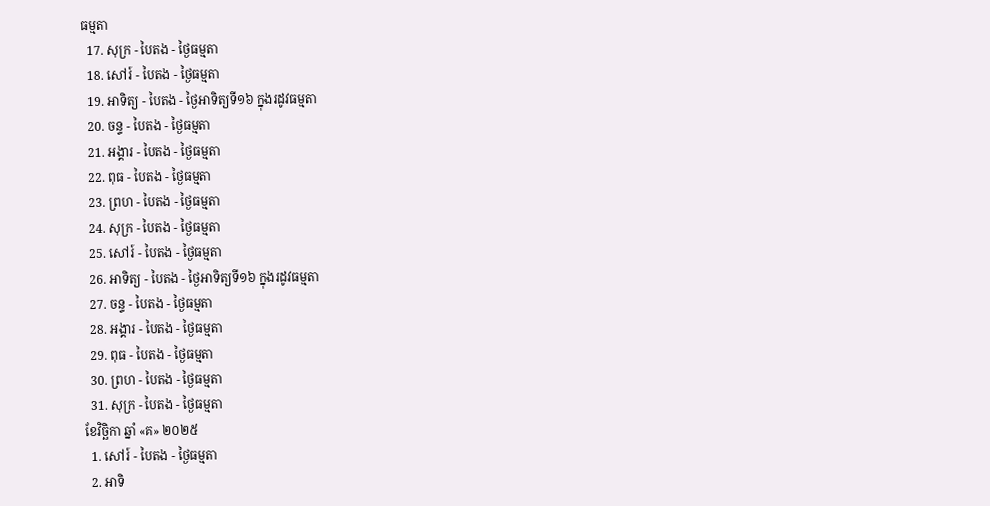ធម្មតា
  17. សុក្រ - បៃតង - ថ្ងៃធម្មតា
  18. សៅរ៍ - បៃតង - ថ្ងៃធម្មតា
  19. អាទិត្យ - បៃតង - ថ្ងៃអាទិត្យទី១៦ ក្នុងរដូវធម្មតា
  20. ចន្ទ - បៃតង - ថ្ងៃធម្មតា
  21. អង្គារ - បៃតង - ថ្ងៃធម្មតា
  22. ពុធ - បៃតង - ថ្ងៃធម្មតា
  23. ព្រហ - បៃតង - ថ្ងៃធម្មតា
  24. សុក្រ - បៃតង - ថ្ងៃធម្មតា
  25. សៅរ៍ - បៃតង - ថ្ងៃធម្មតា
  26. អាទិត្យ - បៃតង - ថ្ងៃអាទិត្យទី១៦ ក្នុងរដូវធម្មតា
  27. ចន្ទ - បៃតង - ថ្ងៃធម្មតា
  28. អង្គារ - បៃតង - ថ្ងៃធម្មតា
  29. ពុធ - បៃតង - ថ្ងៃធម្មតា
  30. ព្រហ - បៃតង - ថ្ងៃធម្មតា
  31. សុក្រ - បៃតង - ថ្ងៃធម្មតា
ខែវិច្ឆិកា ឆ្នាំ «គ» ២០២៥
  1. សៅរ៍ - បៃតង - ថ្ងៃធម្មតា
  2. អាទិ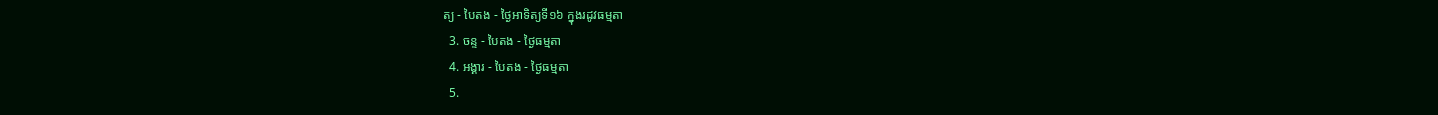ត្យ - បៃតង - ថ្ងៃអាទិត្យទី១៦ ក្នុងរដូវធម្មតា
  3. ចន្ទ - បៃតង - ថ្ងៃធម្មតា
  4. អង្គារ - បៃតង - ថ្ងៃធម្មតា
  5.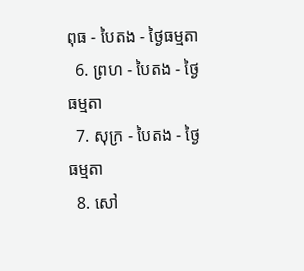ពុធ - បៃតង - ថ្ងៃធម្មតា
  6. ព្រហ - បៃតង - ថ្ងៃធម្មតា
  7. សុក្រ - បៃតង - ថ្ងៃធម្មតា
  8. សៅ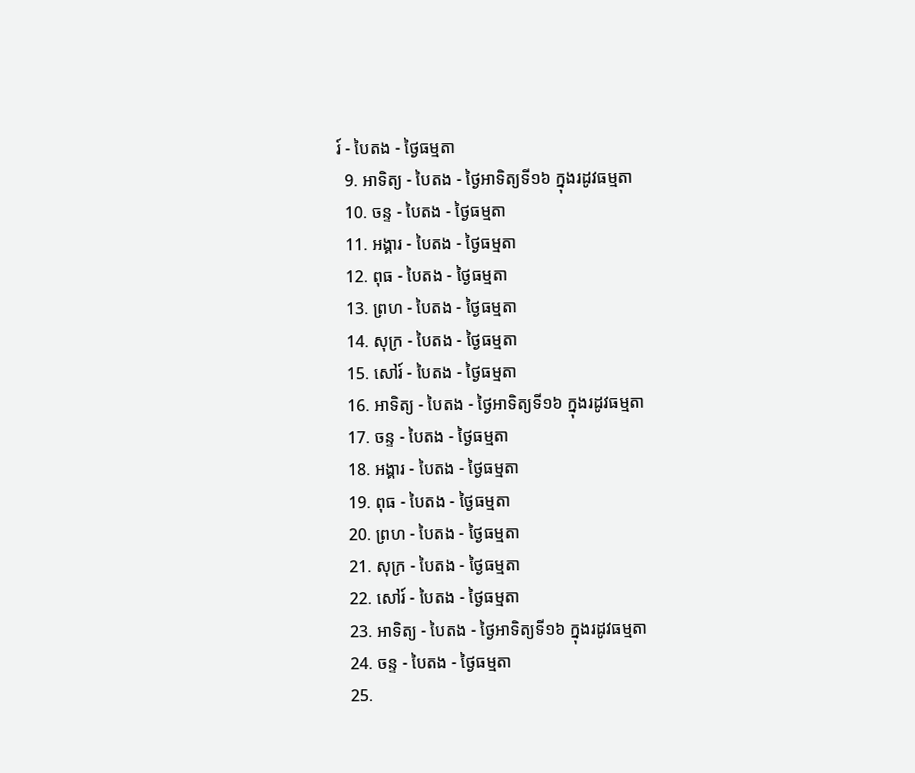រ៍ - បៃតង - ថ្ងៃធម្មតា
  9. អាទិត្យ - បៃតង - ថ្ងៃអាទិត្យទី១៦ ក្នុងរដូវធម្មតា
  10. ចន្ទ - បៃតង - ថ្ងៃធម្មតា
  11. អង្គារ - បៃតង - ថ្ងៃធម្មតា
  12. ពុធ - បៃតង - ថ្ងៃធម្មតា
  13. ព្រហ - បៃតង - ថ្ងៃធម្មតា
  14. សុក្រ - បៃតង - ថ្ងៃធម្មតា
  15. សៅរ៍ - បៃតង - ថ្ងៃធម្មតា
  16. អាទិត្យ - បៃតង - ថ្ងៃអាទិត្យទី១៦ ក្នុងរដូវធម្មតា
  17. ចន្ទ - បៃតង - ថ្ងៃធម្មតា
  18. អង្គារ - បៃតង - ថ្ងៃធម្មតា
  19. ពុធ - បៃតង - ថ្ងៃធម្មតា
  20. ព្រហ - បៃតង - ថ្ងៃធម្មតា
  21. សុក្រ - បៃតង - ថ្ងៃធម្មតា
  22. សៅរ៍ - បៃតង - ថ្ងៃធម្មតា
  23. អាទិត្យ - បៃតង - ថ្ងៃអាទិត្យទី១៦ ក្នុងរដូវធម្មតា
  24. ចន្ទ - បៃតង - ថ្ងៃធម្មតា
  25.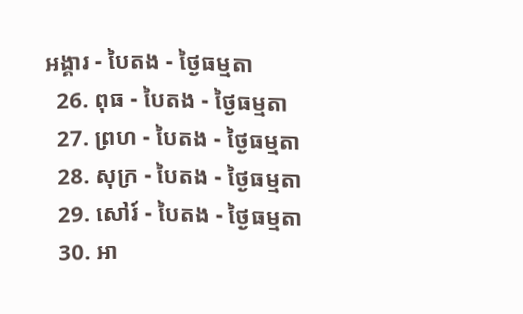អង្គារ - បៃតង - ថ្ងៃធម្មតា
  26. ពុធ - បៃតង - ថ្ងៃធម្មតា
  27. ព្រហ - បៃតង - ថ្ងៃធម្មតា
  28. សុក្រ - បៃតង - ថ្ងៃធម្មតា
  29. សៅរ៍ - បៃតង - ថ្ងៃធម្មតា
  30. អា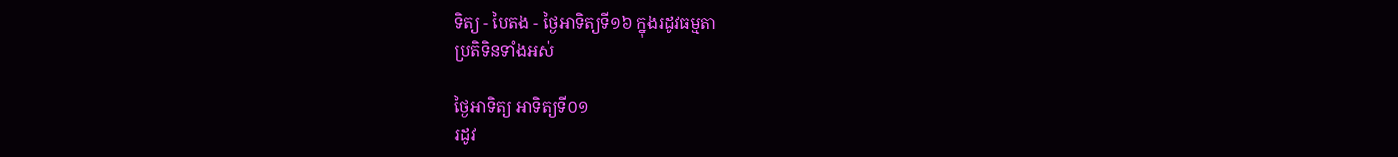ទិត្យ - បៃតង - ថ្ងៃអាទិត្យទី១៦ ក្នុងរដូវធម្មតា
ប្រតិទិនទាំងអស់

ថ្ងៃអាទិត្យ អាទិត្យទី០១
រដូវ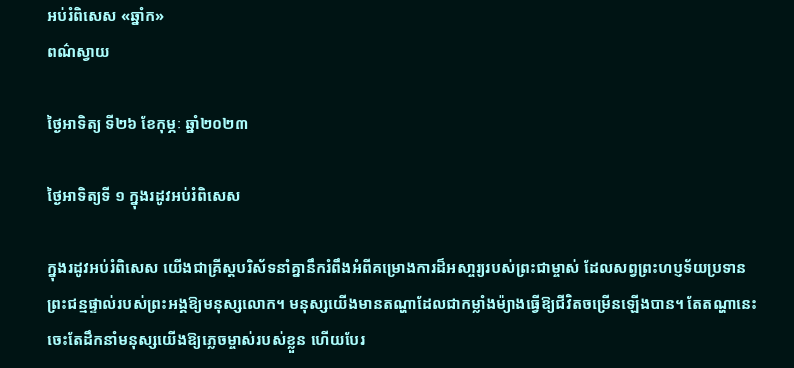អប់រំពិសេស «ឆ្នាំក»
ពណ៌ស្វាយ

ថ្ងៃអាទិត្យ ទី២៦ ខែកុម្ភៈ ឆ្នាំ២០២៣

ថ្ងៃអាទិត្យទី ១ ក្នុងរដូវអប់រំពិសេស

ក្នុងរដូវអប់រំពិសេស យើងជាគ្រីស្តបរិស័ទនាំគ្នានឹករំពឹងអំពីគម្រោងការដ៏អសា្ចរ្យរបស់ព្រះជាម្ចាស់ ដែលសព្វព្រះហប្ញទ័យប្រទានព្រះជន្មផ្ទាល់របស់ព្រះអង្គឱ្យមនុស្សលោក។ មនុស្សយើងមានតណ្ហាដែលជាកម្លាំងម៉្យាងធ្វើឱ្យជីវិតចម្រើនឡើងបាន។ តែតណ្ហានេះ ចេះតែដឹកនាំមនុស្សយើងឱ្យភ្លេចម្ចាស់របស់ខ្លួន ហើយបែរ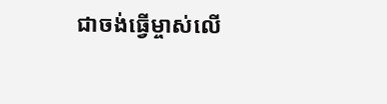ជាចង់ធ្វើម្ចាស់លើ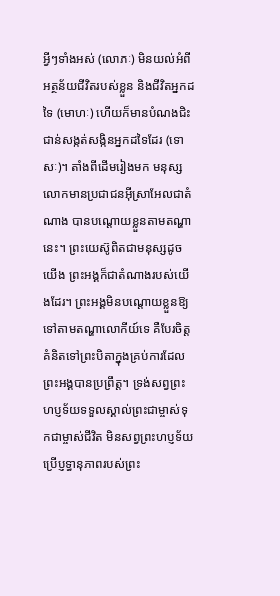អ្វីៗទាំងអស់ (លោភៈ) មិនយល់អំពីអត្ថន័យជីវិតរបស់ខ្លួន និងជីវិតអ្នកដទៃ (មោហៈ) ហើយក៏មានបំណងជិះជាន់សង្កត់សង្កិនអ្នកដទៃដែរ (ទោសៈ)។ តាំងពីដើមរៀងមក មនុស្សលោកមានប្រជាជនអ៊ីស្រាអែលជាតំណាង បានបណ្តោយខ្លួនតាមតណ្ហានេះ។ ព្រះយេស៊ូពិតជាមនុស្សដូចយើង ព្រះអង្គក៏ជាតំណាងរបស់យើងដែរ។ ព្រះអង្គមិនបណ្តោយខ្លួនឱ្យទៅតាមតណ្ហាលោកីយ៍ទេ គឺបែរចិត្តគំនិតទៅព្រះបិតាក្នុងគ្រប់ការដែលព្រះអង្គបានប្រព្រឹត្ត។ ទ្រង់សព្វព្រះហប្ញទ័យទទួលស្គាល់ព្រះជាម្ចាស់ទុកជាម្ចាស់ជីវិត មិនសព្វព្រះហប្ញទ័យប្រើប្ញទ្ធានុភាពរបស់ព្រះ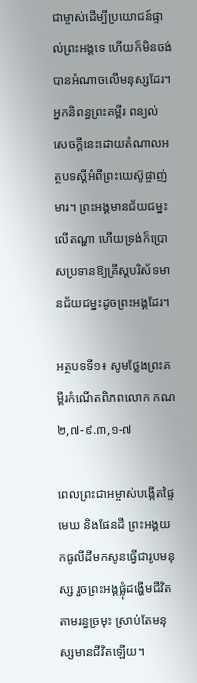ជាម្ចាស់ដើម្បីប្រយោជន៍ផ្ទាល់ព្រះអង្គទេ ហើយក៏មិនចង់បានអំណាចលើមនុស្សដែរ។ អ្នកនិពន្ធព្រះគម្ពីរ ពន្យល់សេចក្តីនេះដោយតំណាលអត្ថបទស្តីអំពីព្រះយេស៊ូផ្ចាញ់មារ។ ព្រះអង្គមានជ័យជម្នះលើតណ្ហា ហើយទ្រង់ក៏ប្រោសប្រទានឱ្យគ្រីស្តបរិស័ទមានជ័យជម្នះដូចព្រះអង្គដែរ។

អត្ថបទទី១៖ សូមថ្លែងព្រះគម្ពីរកំណើតពិភពលោក កណ ២,៧-៩.៣,១-៧

ពេលព្រះជាអម្ចាស់បង្កើតផ្ទៃមេឃ និងផែនដី ព្រះអង្គយកធូលីដីមកសូនធ្វើជារូបមនុស្ស រួចព្រះអង្គផ្លុំដង្ហើមជីវិតតាមរន្ធច្រមុះ ស្រាប់តែមនុស្សមានជីវិតឡើយ។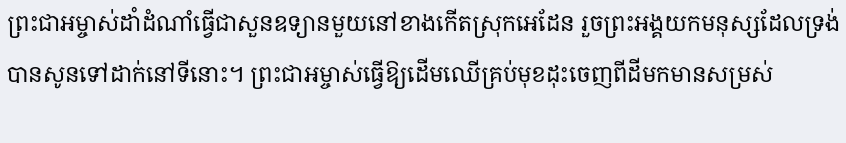ព្រះជាអម្ចាស់ដាំដំណាំធ្វើជាសួនឧទ្យានមួយនៅខាងកើតស្រុកអេដែន រួចព្រះអង្គយកមនុស្សដែលទ្រង់បានសូនទៅដាក់នៅទីនោះ។ ព្រះជាអម្ចាស់ធ្វើឱ្យដើមឈើគ្រប់មុខដុះចេញពីដីមកមានសម្រស់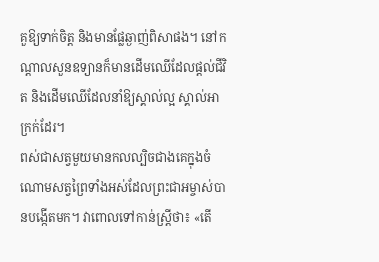គួឱ្យទាក់ចិត្ត និងមានផ្លែឆ្ងាញ់ពិសាផង។ នៅកណ្តាលសួនឧទ្យានក៏មានដើមឈើដែលផ្តល់ជីវិត និងដើមឈើដែលនាំឱ្យស្គាល់ល្អ ស្គាល់អាក្រក់ដែរ។
ពស់ជាសត្វមួយមានកលល្បិចជាងគេក្នុងចំណោមសត្វព្រៃទាំងអស់ដែលព្រះជាអម្ចាស់បានបង្កើតមក។ វាពោលទៅកាន់ស្រ្តីថា៖ «តើ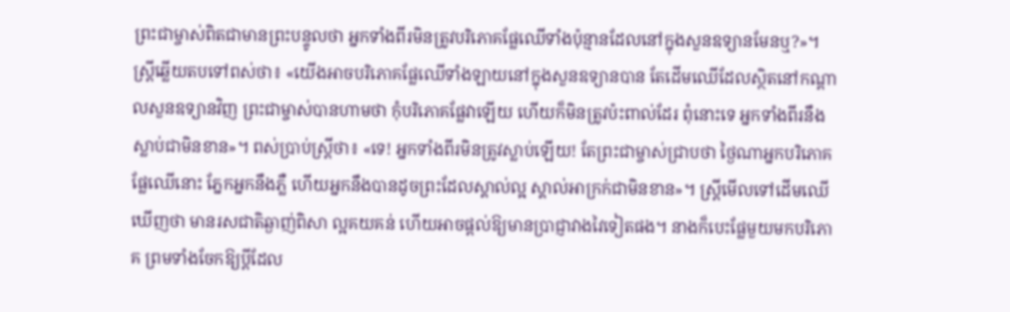ព្រះជាម្ចាស់ពិតជាមានព្រះបន្ទូលថា អ្នកទាំងពីរមិនត្រូវបរិភោគផ្លែឈើទាំងប៉ុន្មានដែលនៅក្នុងសួនឧទ្យានមែនឬ?»។ ស្រ្តីឆ្លើយតបទៅពស់ថា៖ «យើងអាចបរិភោគផ្លែឈើទាំងឡាយនៅក្នុងសួនឧទ្យានបាន តែដើមឈើដែលសិ្ថតនៅកណ្តាលសួនឧទ្យានវិញ ព្រះជាម្ចាស់បានហាមថា កុំបរិភោគផ្លែវាឡើយ ហើយក៏មិនត្រូវប៉ះពាល់ដែរ ពុំនោះទេ អ្នកទាំងពីរនឹងស្លាប់ជាមិនខាន»។ ពស់ប្រាប់ស្រ្តីថា៖ «ទេ! អ្នកទាំងពីរមិនត្រូវស្លាប់ឡើយ! តែព្រះជាម្ចាស់ជ្រាបថា ថ្ងៃណាអ្នកបរិភោគផ្លែឈើនោះ ភ្នែកអ្នកនឹងភ្លឺ ហើយអ្នកនឹងបានដូចព្រះដែលស្គាល់ល្អ ស្គាល់អាក្រក់ជាមិនខាន»។ ស្រ្តីមើលទៅដើមឈើឃើញថា មានរសជាតិឆ្ងាញ់ពិសា ល្អគយគន់ ហើយអាចផ្តល់ឱ្យមានប្រាជ្ញាវាងវៃទៀតផង។ នាងក៏បេះផ្លែមួយមកបរិភោគ ព្រមទាំងចែកឱ្យប្តីដែល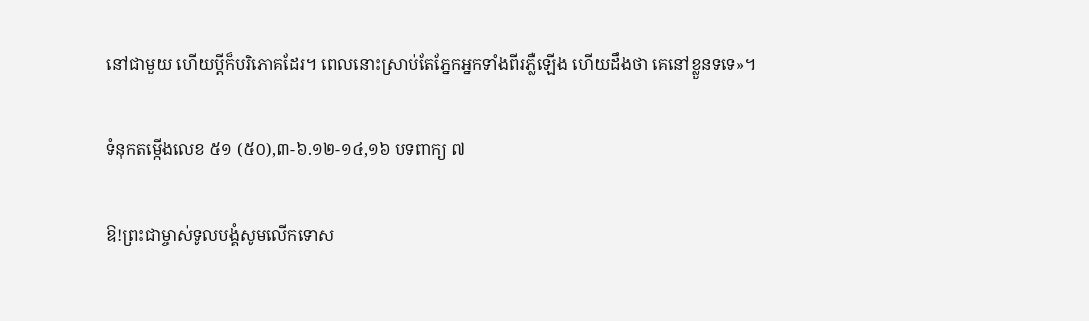នៅជាមួយ ហើយប្តីក៏បរិភោគដែរ។ ពេលនោះស្រាប់តែភ្នែកអ្នកទាំងពីរភ្លឺឡើង ហើយដឹងថា គេនៅខ្លួនទទេ»។

ទំនុកតម្កើងលេខ ៥១ (៥០),៣-៦.១២-១៤,១៦ បទពាក្យ ៧

ឱ!ព្រះជាម្ចាស់ទូលបង្គំសូមលើកទោស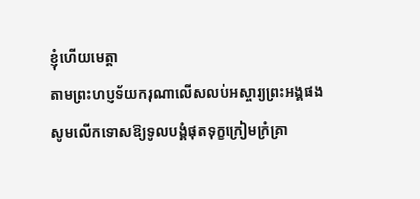ខ្ញុំហើយមេត្តា
តាមព្រះហប្ញទ័យករុណាលើសលប់អស្ចារ្យព្រះអង្គផង
សូមលើកទោសឱ្យទូលបង្គំផុតទុក្ខក្រៀមក្រំគ្រា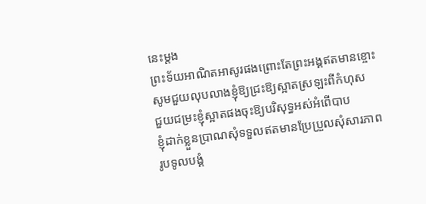នេះម្តង
ព្រះទ័យអាណិតអាសូរផងព្រោះតែព្រះអង្គឥតមានខ្ចោះ
សូមជួយលុបលាងខ្ញុំឱ្យជ្រះឱ្យស្អាតស្រឡះពីកំហុស
ជួយជម្រះខ្ញុំស្អាតផងចុះឱ្យបរិសុទ្ធអស់អំពើបាប
ខ្ញុំដាក់ខ្លួនប្រាណសុំទទួលឥតមានប្រែប្រួលសុំសារភាព
រូបទូលបង្គំ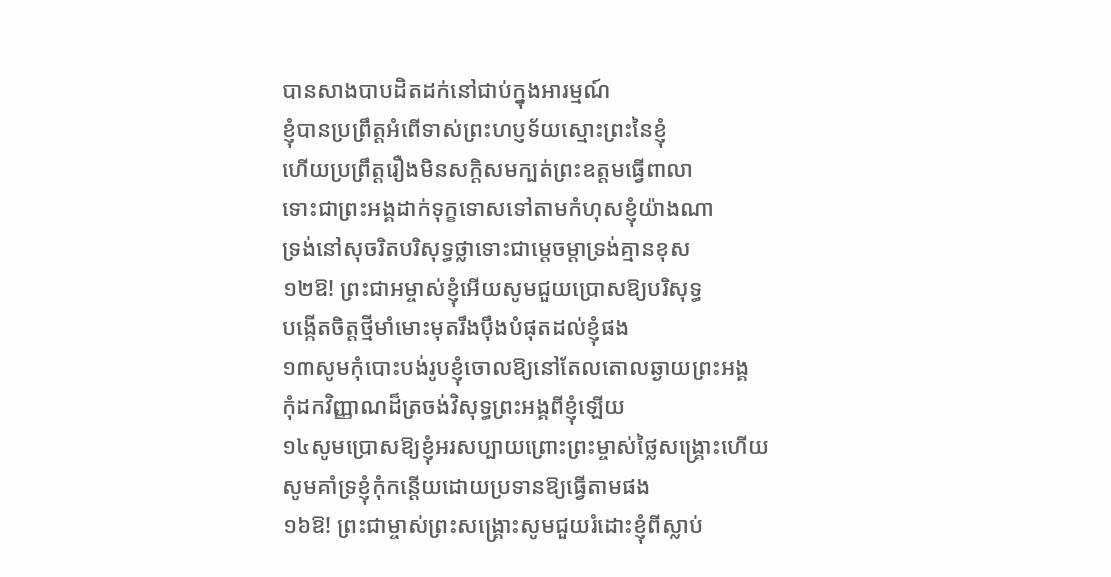បានសាងបាបដិតដក់នៅជាប់ក្នុងអារម្មណ៍
ខ្ញុំបានប្រព្រឹត្តអំពើទាស់ព្រះហប្ញទ័យស្មោះព្រះនៃខ្ញុំ
ហើយប្រព្រឹត្តរឿងមិនសក្តិសមក្បត់ព្រះឧត្តមធ្វើពាលា
ទោះជាព្រះអង្គដាក់ទុក្ខទោសទៅតាមកំហុសខ្ញុំយ៉ាងណា
ទ្រង់នៅសុចរិតបរិសុទ្ធថ្លាទោះជាម្តេចម្តាទ្រង់គ្មានខុស
១២ឱ! ព្រះជាអម្ចាស់ខ្ញុំអើយសូមជួយប្រោសឱ្យបរិសុទ្ធ
បង្កើតចិត្តថ្មីមាំមោះមុតរឹងប៉ឹងបំផុតដល់ខ្ញុំផង
១៣សូមកុំបោះបង់រូបខ្ញុំចោលឱ្យនៅតែលតោលឆ្ងាយព្រះអង្គ
កុំដកវិញ្ញាណដ៏ត្រចង់វិសុទ្ធព្រះអង្គពីខ្ញុំឡើយ
១៤សូមប្រោសឱ្យខ្ញុំអរសប្បាយព្រោះព្រះម្ចាស់ថ្លៃសង្រ្គោះហើយ
សូមគាំទ្រខ្ញុំកុំកន្តើយដោយប្រទានឱ្យធ្វើតាមផង
១៦ឱ! ព្រះជាម្ចាស់ព្រះសង្រ្គោះសូមជួយរំដោះខ្ញុំពីស្លាប់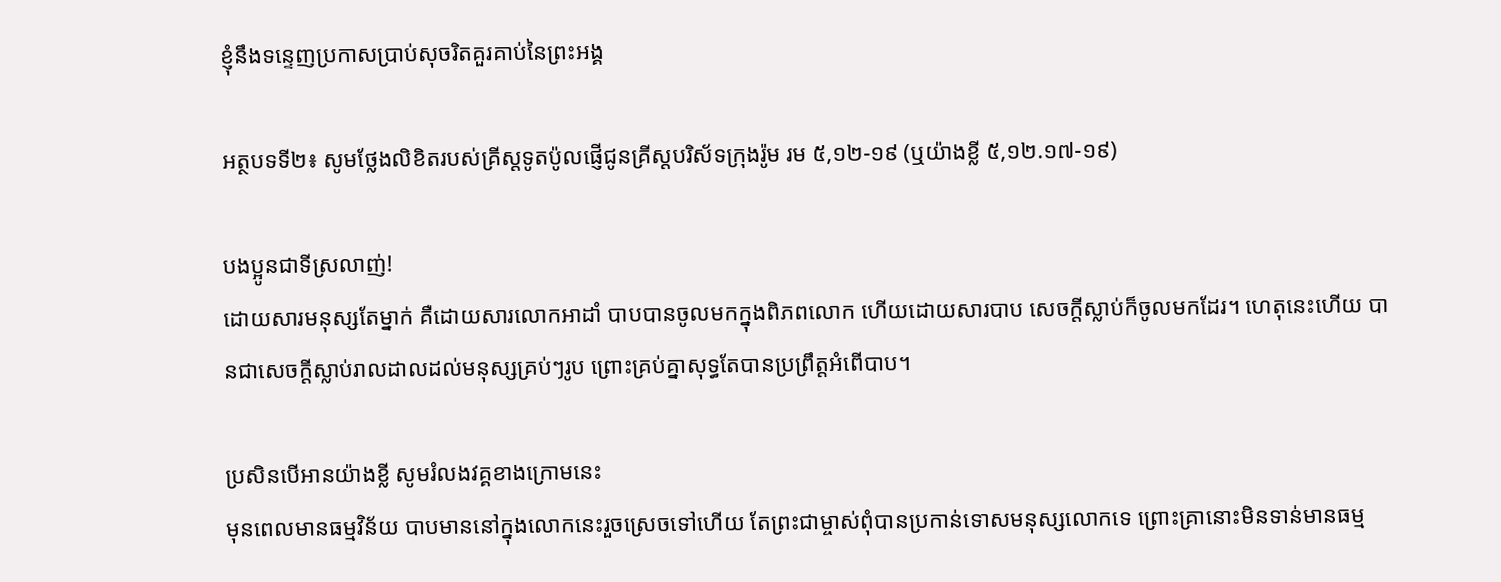ខ្ញុំនឹងទន្ទេញប្រកាសប្រាប់សុចរិតគួរគាប់នៃព្រះអង្គ

អត្ថបទទី២៖ សូមថ្លែងលិខិតរបស់គ្រីស្តទូតប៉ូលផ្ញើជូនគ្រីស្តបរិស័ទក្រុងរ៉ូម រម ៥,១២-១៩ (ឬយ៉ាងខ្លី ៥,១២.១៧-១៩)

បងប្អូនជាទីស្រលាញ់!
ដោយសារមនុស្សតែម្នាក់ គឺដោយសារលោកអាដាំ បាបបានចូលមកក្នុងពិភពលោក ហើយដោយសារបាប សេចក្តីស្លាប់ក៏ចូលមកដែរ។ ហេតុនេះហើយ បានជាសេចក្តីស្លាប់រាលដាលដល់មនុស្សគ្រប់ៗរូប ព្រោះគ្រប់គ្នាសុទ្ធតែបានប្រព្រឹត្តអំពើបាប។

ប្រសិនបើអានយ៉ាងខ្លី សូមរំលងវគ្គខាងក្រោមនេះ
មុនពេលមានធម្មវិន័យ បាបមាននៅក្នុងលោកនេះរួចស្រេចទៅហើយ តែព្រះជាម្ចាស់ពុំបានប្រកាន់ទោសមនុស្សលោកទេ ព្រោះគ្រានោះមិនទាន់មានធម្ម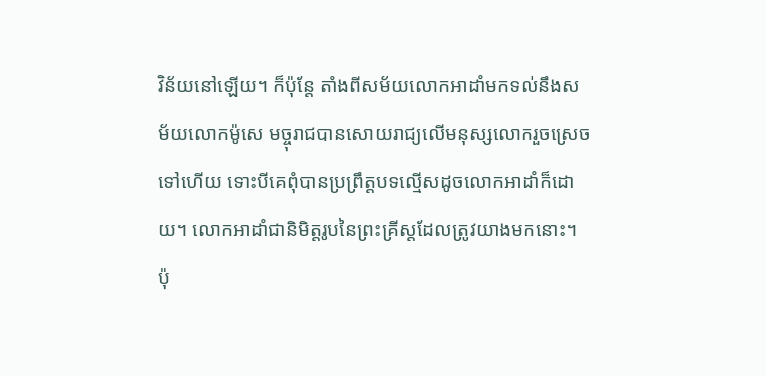វិន័យនៅឡើយ។ ក៏ប៉ុន្តែ តាំងពីសម័យលោកអាដាំមកទល់នឹងសម័យលោកម៉ូសេ មច្ចុរាជបានសោយរាជ្យលើមនុស្សលោករួចស្រេចទៅហើយ ទោះបីគេពុំបានប្រព្រឹត្តបទល្មើសដូចលោកអាដាំក៏ដោយ។ លោកអាដាំជានិមិត្តរូបនៃព្រះគ្រីស្តដែលត្រូវយាងមកនោះ។ ប៉ុ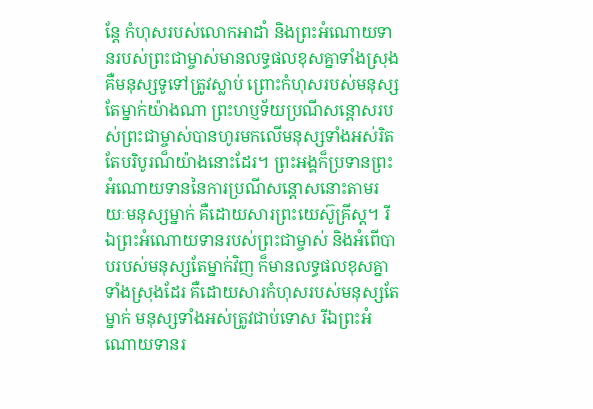ន្តែ កំហុសរបស់លោកអាដាំ និងព្រះអំណោយទានរបស់ព្រះជាម្ចាស់មានលទ្ធផលខុសគ្នាទាំងស្រុង គឺមនុស្សទូទៅត្រូវស្លាប់ ព្រោះកំហុសរបស់មនុស្សតែម្នាក់យ៉ាងណា ព្រះហប្ញទ័យប្រណីសន្តោសរបស់ព្រះជាម្ចាស់បានហូរមកលើមនុស្សទាំងអស់រិតតែបរិបូរណ៏យ៉ាងនោះដែរ។ ព្រះអង្គក៏ប្រទានព្រះអំណោយទាននៃការប្រណីសន្តោសនោះតាមរយៈមនុស្សម្នាក់ គឺដោយសារព្រះយេស៊ូគ្រីស្ត។ រីឯព្រះអំណោយទានរបស់ព្រះជាម្ចាស់ និងអំពើបាបរបស់មនុស្សតែម្នាក់វិញ ក៏មានលទ្ធផលខុសគ្នាទាំងស្រុងដែរ គឺដោយសារកំហុសរបស់មនុស្សតែម្នាក់ មនុស្សទាំងអស់ត្រូវជាប់ទោស រីឯព្រះអំណោយទានរ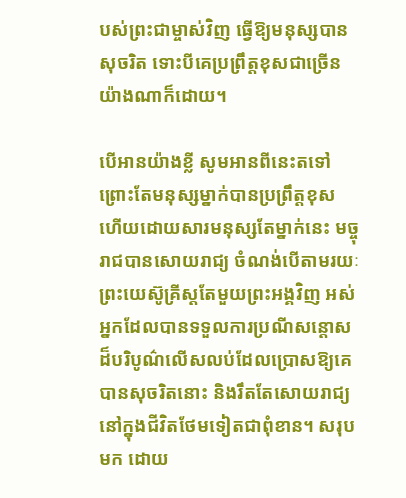បស់ព្រះជាម្ចាស់វិញ ធ្វើឱ្យមនុស្សបាន សុចរិត ទោះបីគេប្រព្រឹត្តខុសជាច្រើនយ៉ាងណាក៏ដោយ។

បើអានយ៉ាងខ្លី សូមអានពីនេះតទៅ
ព្រោះតែមនុស្សម្នាក់បានប្រព្រឹត្តខុស ហើយដោយសារមនុស្សតែម្នាក់នេះ មច្ចុរាជបានសោយរាជ្យ ចំណង់បើតាមរយៈព្រះយេស៊ូគ្រីស្តតែមួយព្រះអង្គវិញ អស់អ្នកដែលបានទទួលការប្រណីសន្តោសដ៏បរិបូណ៌លើសលប់ដែលប្រោសឱ្យគេបានសុចរិតនោះ និងរឹតតែសោយរាជ្យនៅក្នុងជីវិតថែមទៀតជាពុំខាន។ សរុបមក ដោយ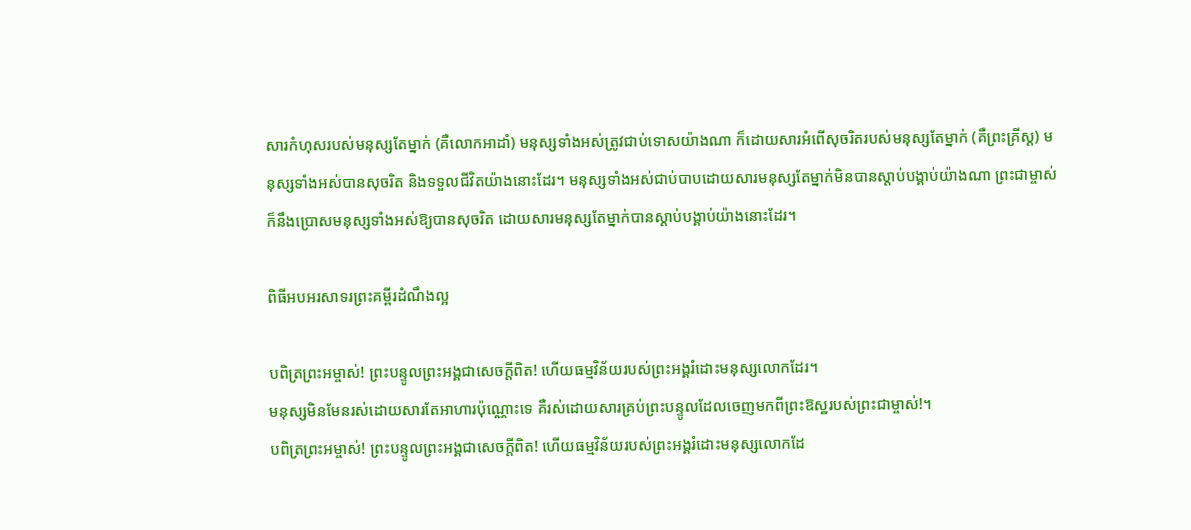សារកំហុសរបស់មនុស្សតែម្នាក់ (គឺលោកអាដាំ) មនុស្សទាំងអស់ត្រូវជាប់ទោសយ៉ាងណា ក៏ដោយសារអំពើសុចរិតរបស់មនុស្សតែម្នាក់ (គឺព្រះគ្រីស្ត) មនុស្សទាំងអស់បានសុចរិត និងទទួលជីវិតយ៉ាងនោះដែរ។ មនុស្សទាំងអស់ជាប់បាបដោយសារមនុស្សតែម្នាក់មិនបានស្តាប់បង្គាប់យ៉ាងណា ព្រះជាម្ចាស់ក៏នឹងប្រោសមនុស្សទាំងអស់ឱ្យបានសុចរិត ដោយសារមនុស្សតែម្នាក់បានស្តាប់បង្គាប់យ៉ាងនោះដែរ។

ពិធីអបអរសាទរព្រះគម្ពីរដំណឹងល្អ

បពិត្រព្រះអម្ចាស់! ព្រះបន្ទូលព្រះអង្គជាសេចក្តីពិត! ហើយធម្មវិន័យរបស់ព្រះអង្គរំដោះមនុស្សលោកដែរ។
មនុស្សមិនមែនរស់ដោយសារតែអាហារប៉ុណ្ណោះទេ គឺរស់ដោយសារគ្រប់ព្រះបន្ទូលដែលចេញមកពីព្រះឱស្ឋរបស់ព្រះជាម្ចាស់!។
បពិត្រព្រះអម្ចាស់! ព្រះបន្ទូលព្រះអង្គជាសេចក្តីពិត! ហើយធម្មវិន័យរបស់ព្រះអង្គរំដោះមនុស្សលោកដែ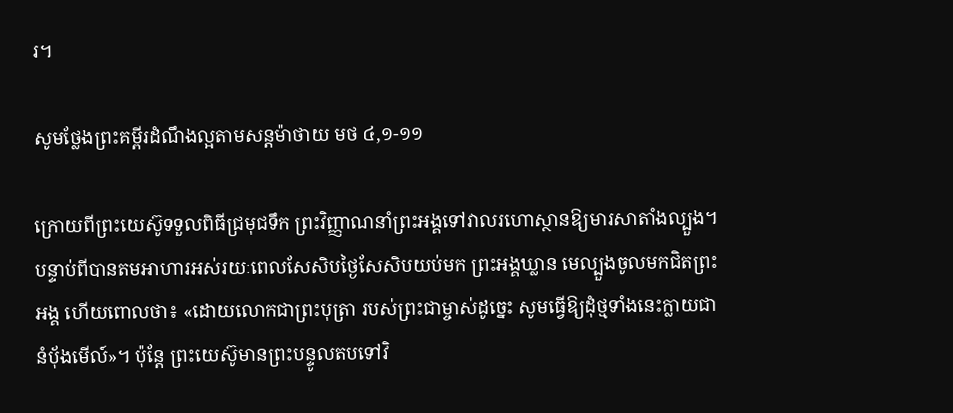រ។

សូមថ្លែងព្រះគម្ពីរដំណឹងល្អតាមសន្តម៉ាថាយ មថ ៤,១-១១

ក្រោយពីព្រះយេស៊ូទទួលពិធីជ្រមុជទឹក ព្រះវិញ្ញាណនាំព្រះអង្គទៅវាលរហោស្ថានឱ្យមារសាតាំងល្បួង។ បន្ទាប់ពីបានតមអាហារអស់រយៈពេលសែសិបថ្ងៃសែសិបយប់មក ព្រះអង្គឃ្លាន មេល្បួងចូលមកជិតព្រះអង្គ ហើយពោលថា៖ «ដោយលោកជាព្រះបុត្រា របស់ព្រះជាម្ចាស់ដូច្នេះ សូមធ្វើឱ្យដុំថ្មទាំងនេះក្លាយជានំប៉័ងមើល៍»។ ប៉ុន្តែ ព្រះយេស៊ូមានព្រះបន្ទូលតបទៅវិ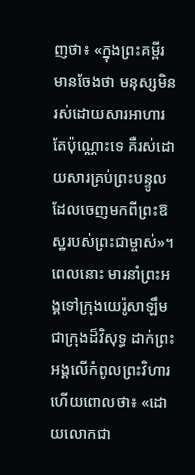ញថា៖ «ក្នុងព្រះគម្ពីរមានចែងថា មនុស្សមិនរស់ដោយសារអាហារតែប៉ុណ្ណោះទេ គឺរស់ដោយសារគ្រប់ព្រះបន្ទូលដែលចេញមកពីព្រះឱស្ឋរបស់ព្រះជាម្ចាស់»។ ពេលនោះ មារនាំព្រះអង្គទៅក្រុងយេរ៉ូសាឡឹមជាក្រុងដ៏វិសុទ្ធ ដាក់ព្រះអង្គលើកំពូលព្រះវិហារ ហើយពោលថា៖ «ដោយលោកជា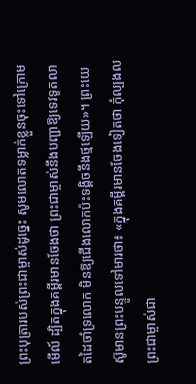ព្រះបុត្រារបស់ព្រះជាម្ចាស់ដូច្នេះ សូមលោតទម្លាក់ខ្លួនចុះទៅក្រោមមើល៍ ដ្បិតក្នុងគម្ពីរមានចែងថា ព្រះជាម្ចាស់នឹងបញ្ជាឱ្យទេវទូតលាតដៃចាំទ្រលោក មិនឱ្យជើងលោកប៉ះទង្គិចនឹងថ្មឡើយ»។ ព្រះយេស៊ូមានព្រះបន្ទូលទៅមារថា៖ «ក្នុងគម្ពីរមានចែងទៀតថា កុំល្បងលព្រះជាម្ចាស់ជា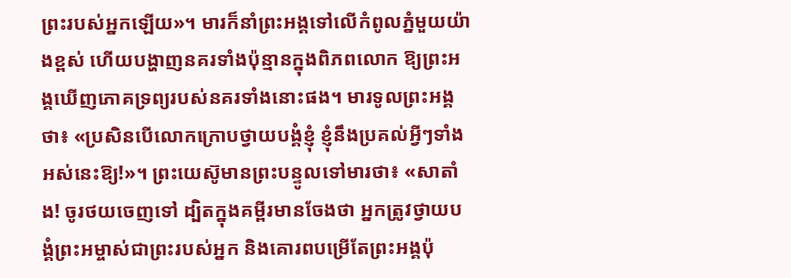ព្រះរបស់អ្នកឡើយ»។ មារក៏នាំព្រះអង្គទៅលើកំពូលភ្នំមួយយ៉ាងខ្ពស់ ហើយបង្ហាញនគរទាំងប៉ុន្មានក្នុងពិភពលោក ឱ្យព្រះអង្គឃើញភោគទ្រព្យរបស់នគរទាំងនោះផង។ មារទូលព្រះអង្គថា៖ «ប្រសិនបើលោកក្រោបថ្វាយបង្គំខ្ញុំ ខ្ញុំនឹងប្រគល់អ្វីៗទាំងអស់នេះឱ្យ!»។ ព្រះយេស៊ូមានព្រះបន្ទូលទៅមារថា៖ «សាតាំង! ចូរថយចេញទៅ ដ្បិតក្នុងគម្ពីរមានចែងថា អ្នកត្រូវថ្វាយបង្គំព្រះអម្ចាស់ជាព្រះរបស់អ្នក និងគោរពបម្រើតែព្រះអង្គប៉ុ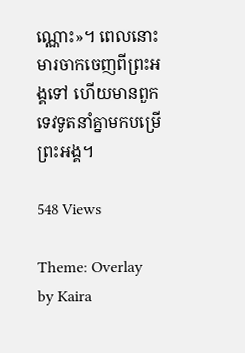ណ្ណោះ»។ ពេលនោះ មារចាកចេញពីព្រះអង្គទៅ ហើយមានពួកទេវទូតនាំគ្នាមកបម្រើព្រះអង្គ។

548 Views

Theme: Overlay by Kaira